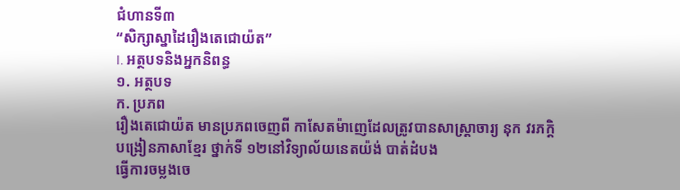ជំហានទី៣
“សិក្សាស្នាដៃរឿងតេជោយ៉ត”
I. អត្ថបទនិងអ្នកនិពន្ធ
១. អត្ថបទ
ក. ប្រភព
រឿងតេជោយ៉ត មានប្រភពចេញពី កាសែតម៉ាញេដែលត្រូវបានសាស្ត្រាចារ្យ នុក វរភក្តិ
បង្រៀនភាសាខ្មែរ ថ្នាក់ទី ១២នៅវិទ្យាល័យនេតយ៉ង់ បាត់ដំបង
ធ្វើការចម្លងចេ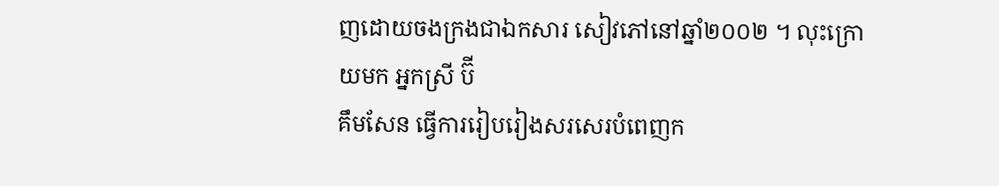ញដោយចងក្រងជាឯកសារ សៀវភៅនៅឆ្នាំ២០០២ ។ លុះក្រោយមក អ្នកស្រី ប៊ី
គឹមសែន ធ្វើការរៀបរៀងសរសេរបំពេញក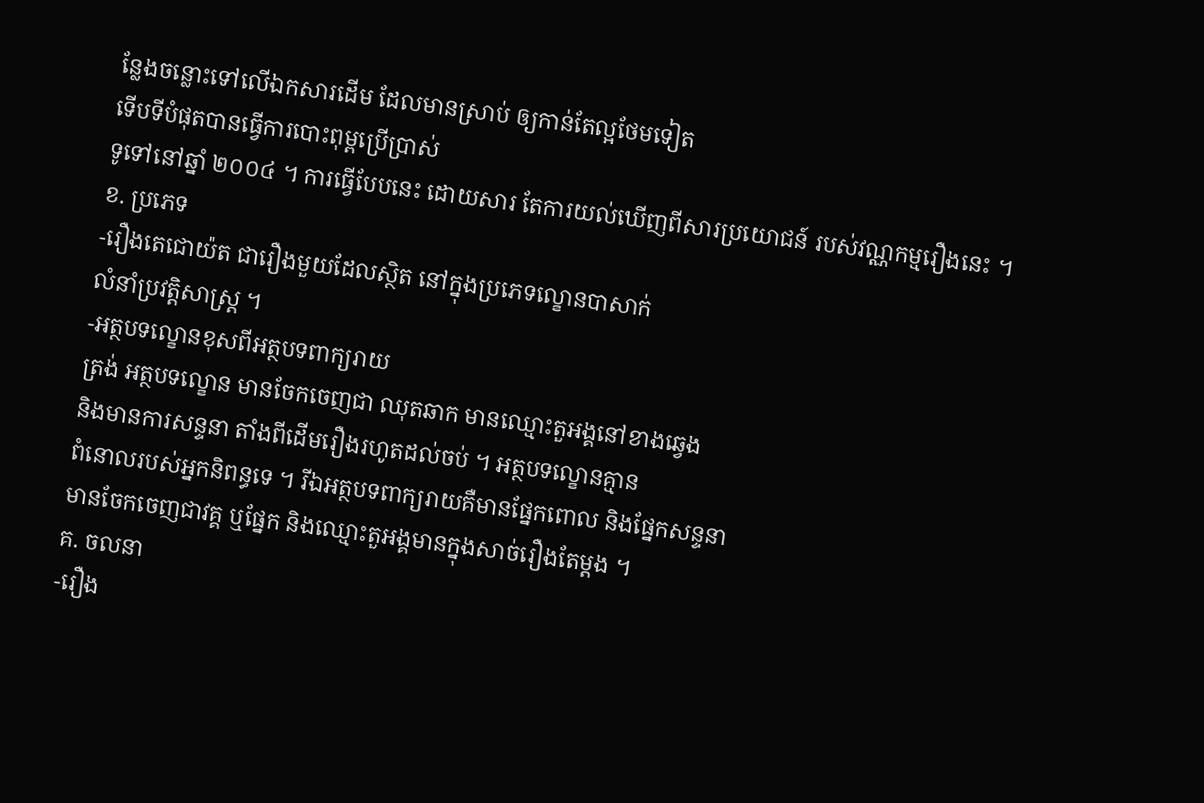ន្លែងចន្លោះទៅលើឯកសារដើម ដែលមានស្រាប់ ឲ្យកាន់តែល្អថែមទៀត
ទើបទីបំផុតបានធ្វើការបោះពុម្ពប្រើប្រាស់
ទូទៅនៅឆ្នាំ ២០០៤ ។ ការធ្វើបែបនេះ ដោយសារ តែការយល់ឃើញពីសារប្រយោជន៍ របស់វណ្ណកម្មរឿងនេះ ។
ខ. ប្រភេទ
-រឿងតេជោយ៉ត ជារឿងមួយដែលស្ថិត នៅក្នុងប្រភេទល្ខោនបាសាក់
លំនាំប្រវត្តិសាស្ត្រ ។
-អត្ថបទល្ខោនខុសពីអត្ថបទពាក្យរាយ
ត្រង់ អត្ថបទល្ខោន មានចែកចេញជា ឈុតឆាក មានឈ្មោះតួអង្គនៅខាងឆ្វេង
និងមានការសន្ទនា តាំងពីដើមរឿងរហូតដល់ចប់ ។ អត្ថបទល្ខោនគ្មាន
ពំនោលរបស់អ្នកនិពន្ធទេ ។ រីឯអត្ថបទពាក្យរាយគឺមានផ្នែកពោល និងផ្នែកសន្ទនា
មានចែកចេញជាវគ្គ ឬផ្នែក និងឈ្មោះតួអង្គមានក្នុងសាច់រឿងតែម្តង ។
គ. ចលនា
-រឿង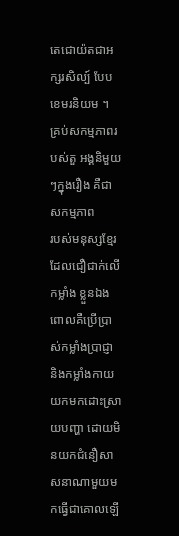តេជោយ៉តជាអក្សរសិល្ប៍ បែប
ខេមរនិយម ។ គ្រប់សកម្មភាពរបស់តួ អង្គនិមួយៗក្នុងរឿង គឺជាសកម្មភាព
របស់មនុស្សខ្មែរ ដែលជឿជាក់លើកម្លាំង ខ្លួនឯង ពោលគឺប្រើប្រាស់កម្លាំងប្រាជ្ញា
និងកម្លាំងកាយយកមកដោះស្រាយបញ្ហា ដោយមិនយកជំនឿសាសនាណាមួយមកធ្វើជាគោលឡើ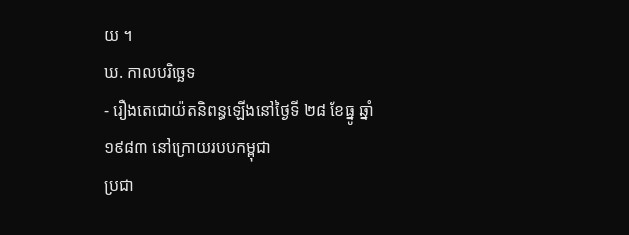យ ។
ឃ. កាលបរិច្ឆេទ
- រឿងតេជោយ៉តនិពន្ធឡើងនៅថ្ងៃទី ២៨ ខែធ្នូ ឆ្នាំ១៩៨៣ នៅក្រោយរបបកម្ពុជា
ប្រជា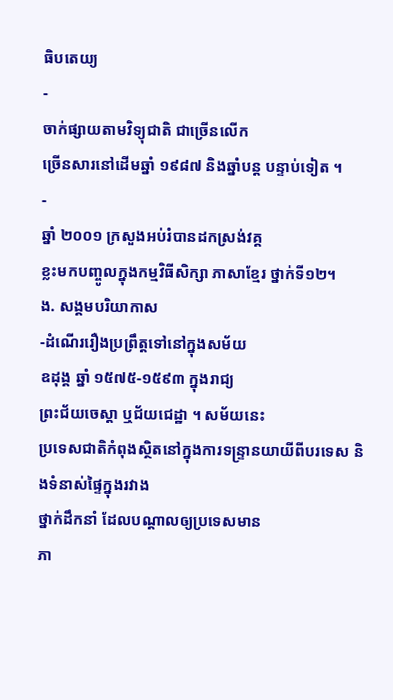ធិបតេយ្យ
-
ចាក់ផ្សាយតាមវិទ្យុជាតិ ជាច្រើនលើក
ច្រើនសារនៅដើមឆ្នាំ ១៩៨៧ និងឆ្នាំបន្ត បន្ទាប់ទៀត ។
-
ឆ្នាំ ២០០១ ក្រសួងអប់រំបានដកស្រង់វគ្គ
ខ្លះមកបញ្ចូលក្នុងកម្មវិធីសិក្សា ភាសាខ្មែរ ថ្នាក់ទី១២។
ង. សង្គមបរិយាកាស
-ដំណើររឿងប្រព្រឹត្តទៅនៅក្នុងសម័យ
ឧដុង្គ ឆ្នាំ ១៥៧៥-១៥៩៣ ក្នុងរាជ្យ
ព្រះជ័យចេស្តា ឬជ័យជេដ្ឋា ។ សម័យនេះ
ប្រទេសជាតិកំពុងស្ថិតនៅក្នុងការទន្ទ្រានយាយីពីបរទេស និងទំនាស់ផ្ទៃក្នុងរវាង
ថ្នាក់ដឹកនាំ ដែលបណ្តាលឲ្យប្រទេសមាន
ភា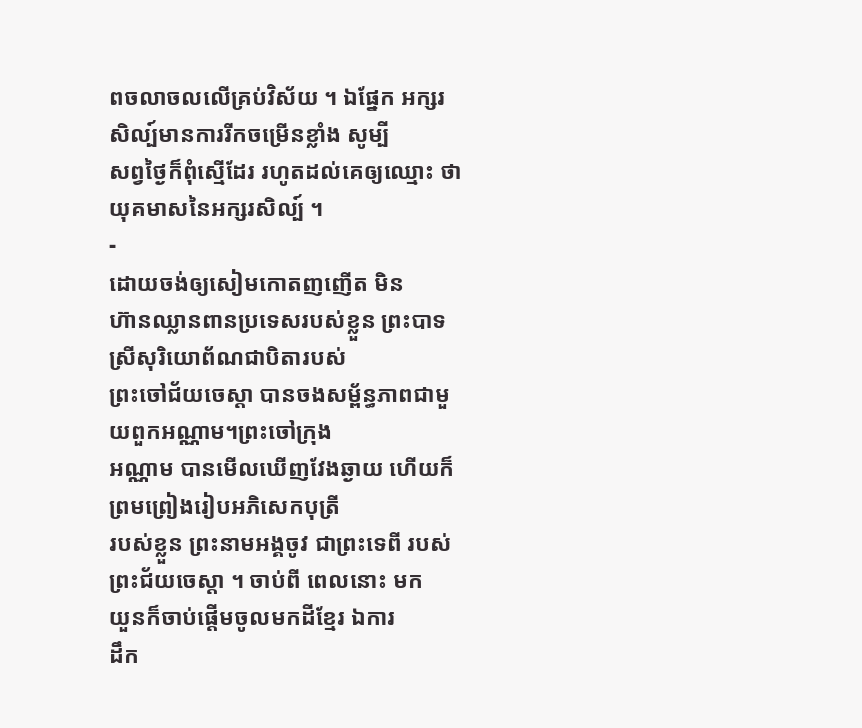ពចលាចលលើគ្រប់វិស័យ ។ ឯផ្នែក អក្សរសិល្ប៍មានការរីកចម្រើនខ្លាំង សូម្បី
សព្វថ្ងៃក៏ពុំស្មើដែរ រហូតដល់គេឲ្យឈ្មោះ ថា យុគមាសនៃអក្សរសិល្ប៍ ។
-
ដោយចង់ឲ្យសៀមកោតញញើត មិន
ហ៊ានឈ្លានពានប្រទេសរបស់ខ្លួន ព្រះបាទស្រីសុរិយោព័ណជាបិតារបស់
ព្រះចៅជ័យចេស្តា បានចងសម្ព័ន្ធភាពជាមួយពួកអណ្ណាម។ព្រះចៅក្រុង
អណ្ណាម បានមើលឃើញវែងឆ្ងាយ ហើយក៏ព្រមព្រៀងរៀបអភិសេកបុត្រី
របស់ខ្លួន ព្រះនាមអង្គចូវ ជាព្រះទេពី របស់ព្រះជ័យចេស្តា ។ ចាប់ពី ពេលនោះ មក
យួនក៏ចាប់ផ្តើមចូលមកដីខ្មែរ ឯការ
ដឹក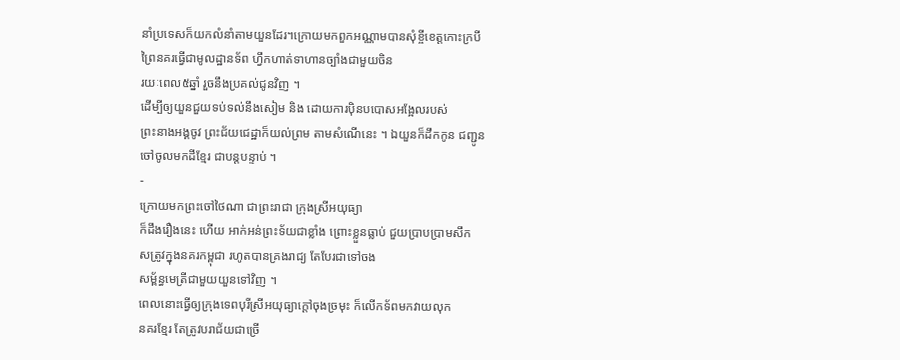នាំប្រទេសក៏យកលំនាំតាមយួនដែរ។ក្រោយមកពួកអណ្ណាមបានសុំខ្ចីខេត្តកោះក្របី
ព្រៃនគរធ្វើជាមូលដ្ឋានទ័ព ហ្វឹកហាត់ទាហានច្បាំងជាមួយចិន
រយៈពេល៥ឆ្នាំ រួចនឹងប្រគល់ជូនវិញ ។
ដើម្បីឲ្យយួនជួយទប់ទល់នឹងសៀម និង ដោយការប៉ិនបបោសអង្អែលរបស់
ព្រះនាងអង្គចូវ ព្រះជ័យជេដ្ឋាក៏យល់ព្រម តាមសំណើនេះ ។ ឯយួនក៏ដឹកកូន ជញ្ជូន
ចៅចូលមកដីខ្មែរ ជាបន្តបន្ទាប់ ។
-
ក្រោយមកព្រះចៅថៃណា ជាព្រះរាជា ក្រុងស្រីអយុធ្យា
ក៏ដឹងរឿងនេះ ហើយ អាក់អន់ព្រះទ័យជាខ្លាំង ព្រោះខ្លួនធ្លាប់ ជួយប្រាបប្រាមសឹក
សត្រូវក្នុងនគរកម្ពុជា រហូតបានគ្រងរាជ្យ តែបែរជាទៅចង
សម្ព័ន្ធមេត្រីជាមួយយួនទៅវិញ ។
ពេលនោះធ្វើឲ្យក្រុងទេពបុរីស្រីអយុធ្យាក្តៅចុងច្រមុះ ក៏លើកទ័ពមកវាយលុក
នគរខ្មែរ តែត្រូវបរាជ័យជាច្រើ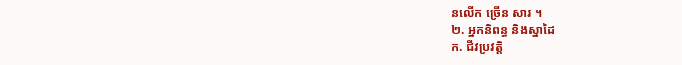នលើក ច្រើន សារ ។
២. អ្នកនិពន្ធ និងស្នាដៃ
ក. ជីវប្រវត្តិ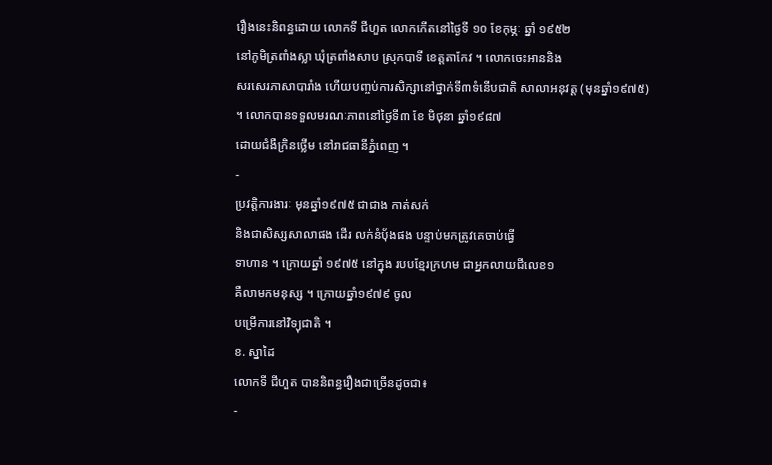រឿងនេះនិពន្ធដោយ លោកទី ជីហួត លោកកើតនៅថ្ងៃទី ១០ ខែកុម្ភៈ ឆ្នាំ ១៩៥២
នៅភូមិត្រពាំងស្លា ឃុំត្រពាំងសាប ស្រុកបាទី ខេត្តតាកែវ ។ លោកចេះអាននិង
សរសេរភាសាបារាំង ហើយបញ្ចប់ការសិក្សានៅថ្នាក់ទី៣ទំនើបជាតិ សាលាអនុវត្ត (មុនឆ្នាំ១៩៧៥)
។ លោកបានទទួលមរណៈភាពនៅថ្ងៃទី៣ ខែ មិថុនា ឆ្នាំ១៩៨៧
ដោយជំងឺក្រិនថ្លើម នៅរាជធានីភ្នំពេញ ។
-
ប្រវត្តិការងារៈ មុនឆ្នាំ១៩៧៥ ជាជាង កាត់សក់
និងជាសិស្សសាលាផង ដើរ លក់នំប៉័ងផង បន្ទាប់មកត្រូវគេចាប់ធ្វើ
ទាហាន ។ ក្រោយឆ្នាំ ១៩៧៥ នៅក្នុង របបខ្មែរក្រហម ជាអ្នកលាយជីលេខ១
គឺលាមកមនុស្ស ។ ក្រោយឆ្នាំ១៩៧៩ ចូល
បម្រើការនៅវិទ្យុជាតិ ។
ខ. ស្នាដៃ
លោកទី ជីហួត បាននិពន្ធរឿងជាច្រើនដូចជា៖
-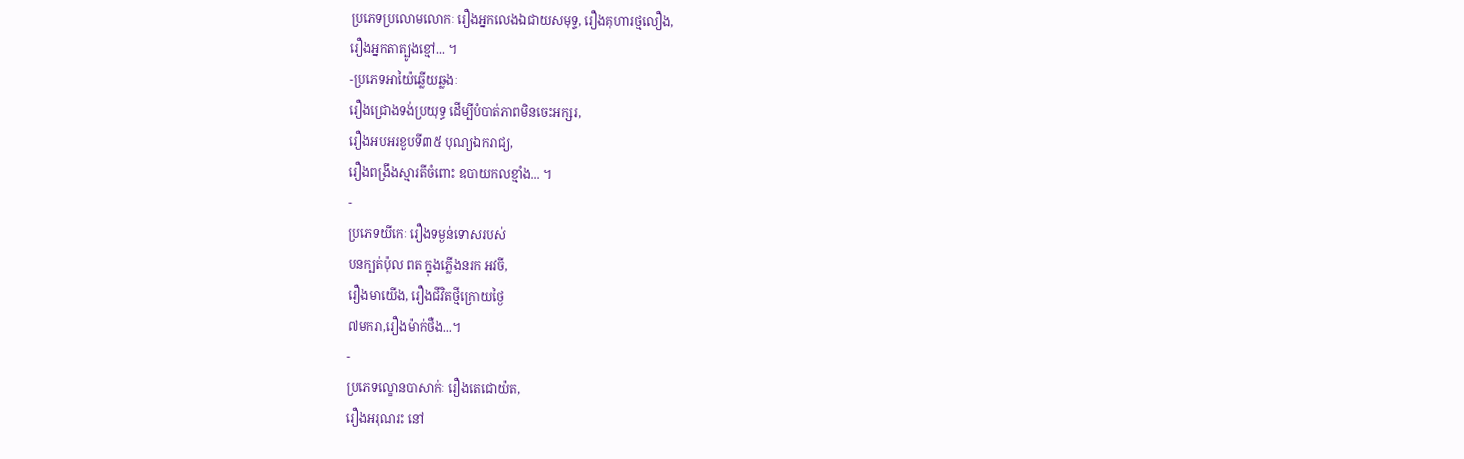ប្រភេទប្រលោមលោកៈ រឿងអ្នកលេងឯជាយសមុទ្ទ, រឿងគុហារថ្មលឿង,
រឿងអ្នកតាត្បូងខ្មៅ... ។
-ប្រភេទអាយ៉ៃឆ្លើយឆ្លងៈ
រឿងជ្រោងទង់ប្រយុទ្ធ ដើម្បីបំបាត់ភាពមិនចេះអក្សរ,
រឿងអបអរខួបទី៣៥ បុណ្យឯករាជ្យ,
រឿងពង្រឹងស្មារតីចំពោះ ឧបាយកលខ្មាំង... ។
-
ប្រភេទយីកេៈ រឿងទម្ងន់ទោសរបស់
បនក្បត់ប៉ុល ពត ក្នុងភ្លើងនរក អវចី,
រឿងមាយើង, រឿងជីវិតថ្មីក្រោយថ្ងៃ
៧មករា,រឿងម៉ាក់ថឺង...។
-
ប្រភេទល្ខោនបាសាក់ៈ រឿងតេជោយ៉ត,
រឿងអរុណរះ នៅ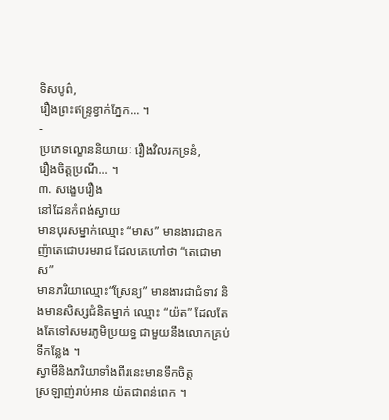ទិសបូព៌,
រឿងព្រះឥន្ទ្រខ្វាក់ភ្នែក... ។
-
ប្រភេទល្ខោននិយាយៈ រឿងវិលរកទ្រនំ,
រឿងចិត្តប្រណី... ។
៣. សង្ខេបរឿង
នៅដែនកំពង់ស្វាយ
មានបុរសម្នាក់ឈ្មោះ “មាស” មានងារជាឧកញ៉ាតេជោបរមរាជ ដែលគេហៅថា “តេជោមាស”
មានភរិយាឈ្មោះ“ស្រែន្យ” មានងារជាជំទាវ និងមានសិស្សជំនិតម្នាក់ ឈ្មោះ “យ៉ត” ដែលតែងតែទៅសមរភូមិប្រយទ្ធ ជាមួយនឹងលោកគ្រប់ទីកន្លែង ។
ស្វាមីនិងភរិយាទាំងពីរនេះមានទឹកចិត្ត
ស្រឡាញ់រាប់អាន យ៉តជាពន់ពេក ។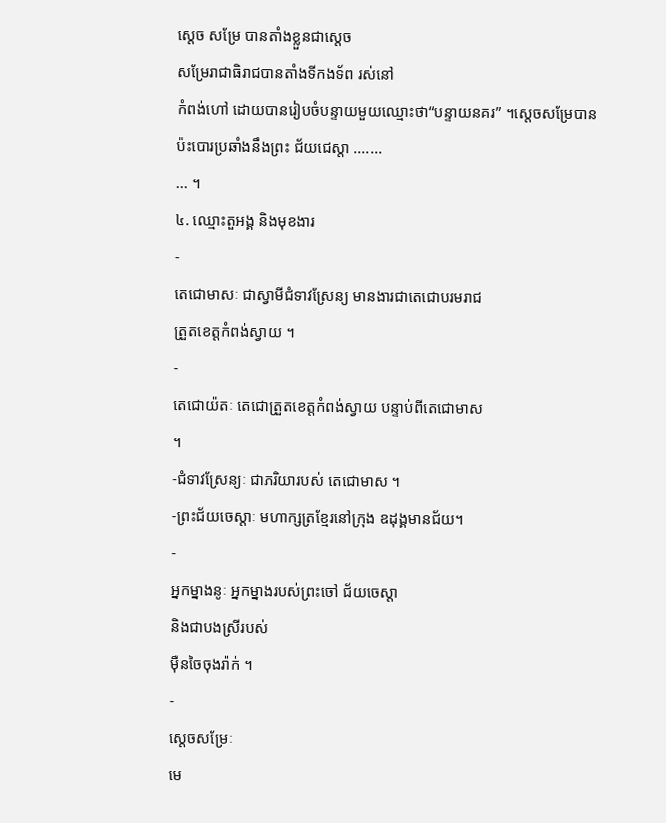ស្តេច សម្រែ បានតាំងខ្លួនជាស្តេច
សម្រែរាជាធិរាជបានតាំងទីកងទ័ព រស់នៅ
កំពង់ហៅ ដោយបានរៀបចំបន្ទាយមួយឈ្មោះថា“បន្ទាយនគរ” ។ស្តេចសម្រែបាន
ប៉ះបោរប្រឆាំងនឹងព្រះ ជ័យជេស្តា .......
... ។
៤. ឈ្មោះតួអង្គ និងមុខងារ
-
តេជោមាសៈ ជាស្វាមីជំទាវស្រែន្យ មានងារជាតេជោបរមរាជ
ត្រួតខេត្តកំពង់ស្វាយ ។
-
តេជោយ៉តៈ តេជោត្រួតខេត្តកំពង់ស្វាយ បន្ទាប់ពីតេជោមាស
។
-ជំទាវស្រែន្យៈ ជាភរិយារបស់ តេជោមាស ។
-ព្រះជ័យចេស្តាៈ មហាក្សត្រខ្មែរនៅក្រុង ឧដុង្គមានជ័យ។
-
អ្នកម្នាងនូៈ អ្នកម្នាងរបស់ព្រះចៅ ជ័យចេស្តា
និងជាបងស្រីរបស់
ម៉ឺនចៃចុងរ៉ាក់ ។
-
ស្តេចសម្រែៈ
មេ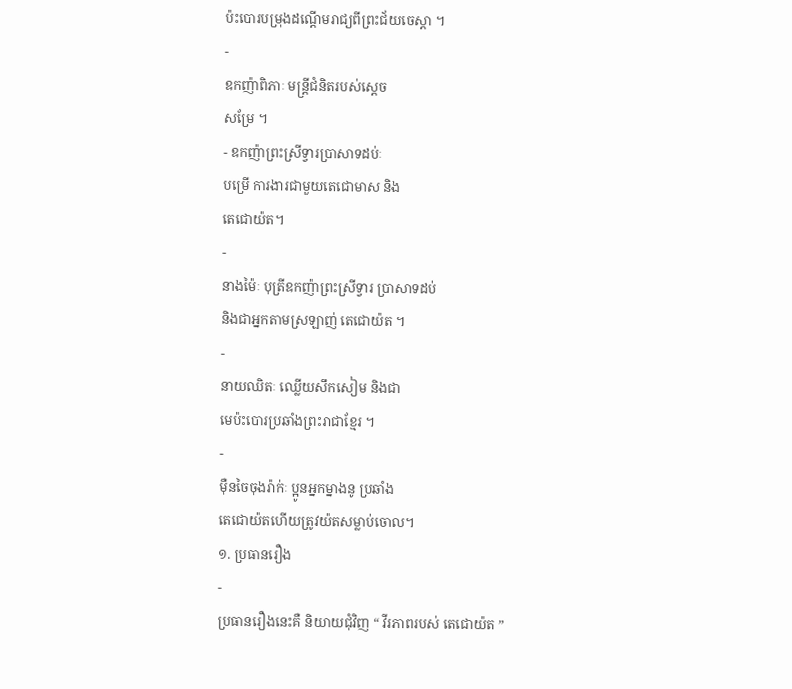ប៉ះបោរបម្រុងដណ្តើមរាជ្យពីព្រះជ័យចេស្តា ។
-
ឧកញ៉ាពិភាៈ មន្ត្រីជំនិតរបស់ស្តេច
សម្រែ ។
- ឧកញ៉ាព្រះស្រីទ្វារប្រាសាទដប់ៈ
បម្រើ ការងារជាមួយតេជោមាស និង
តេជោយ៉ត។
-
នាងម៉ៃៈ បុត្រីឧកញ៉ាព្រះស្រីទ្វារ ប្រាសាទដប់
និងជាអ្នកតាមស្រឡាញ់ តេជោយ៉ត ។
-
នាយឈិតៈ ឈ្លើយសឹកសៀម និងជា
មេប៉ះបោរប្រឆាំងព្រះរាជាខ្មែរ ។
-
ម៉ឺនចៃចុងរ៉ាក់ៈ ប្អូនអ្នកម្នាងនូ ប្រឆាំង
តេជោយ៉តហើយត្រូវយ៉តសម្លាប់ចោល។
១. ប្រធានរឿង
-
ប្រធានរឿងនេះគឺ និយាយជុំវិញ “ វីរភាពរបស់ តេជោយ៉ត ”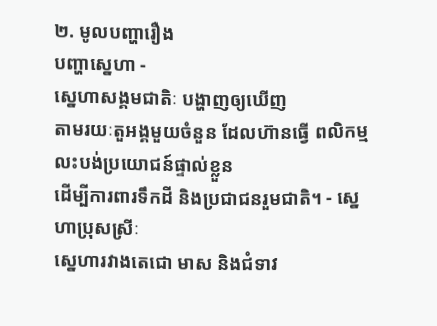២. មូលបញ្ហារឿង
បញ្ហាស្នេហា -
ស្នេហាសង្គមជាតិៈ បង្ហាញឲ្យឃើញ
តាមរយៈតួអង្គមួយចំនួន ដែលហ៊ានធ្វើ ពលិកម្ម លះបង់ប្រយោជន៍ផ្ទាល់ខ្លួន
ដើម្បីការពារទឹកដី និងប្រជាជនរួមជាតិ។ - ស្នេហាប្រុសស្រីៈ
ស្នេហារវាងតេជោ មាស និងជំទាវ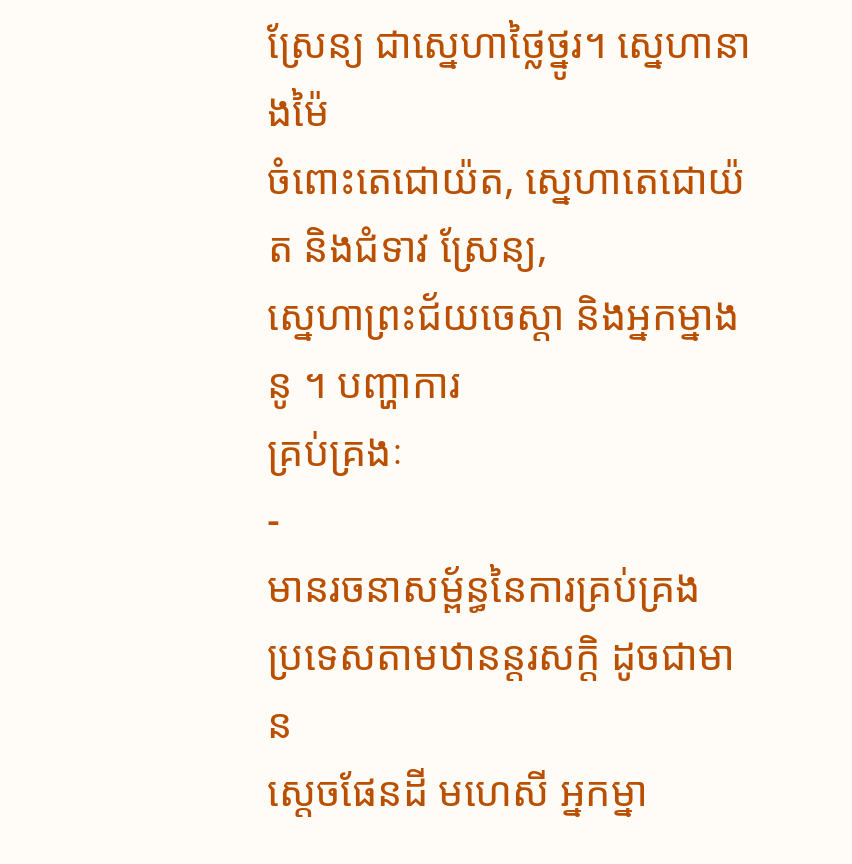ស្រែន្យ ជាស្នេហាថ្លៃថ្នូរ។ ស្នេហានាងម៉ៃ
ចំពោះតេជោយ៉ត, ស្នេហាតេជោយ៉ត និងជំទាវ ស្រែន្យ,
ស្នេហាព្រះជ័យចេស្តា និងអ្នកម្នាងនូ ។ បញ្ហាការ
គ្រប់គ្រងៈ
-
មានរចនាសម្ព័ន្ធនៃការគ្រប់គ្រង
ប្រទេសតាមឋានន្តរសក្តិ ដូចជាមាន
ស្តេចផែនដី មហេសី អ្នកម្នា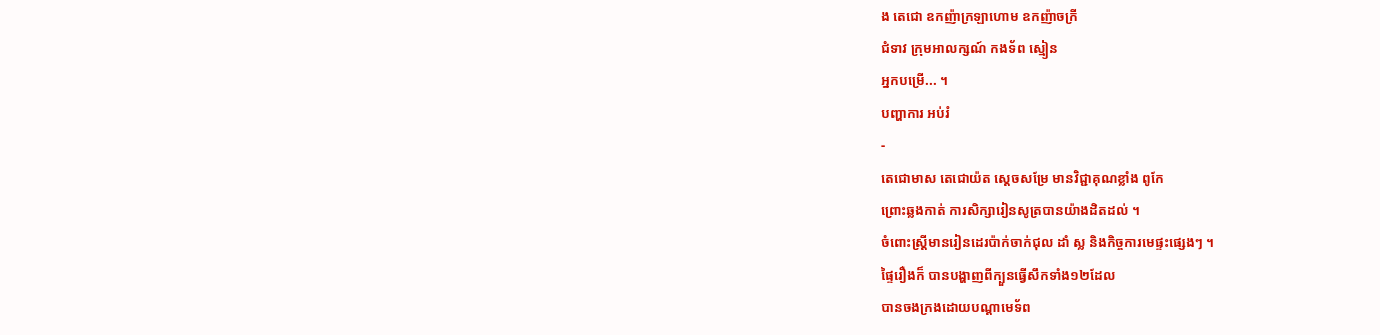ង តេជោ ឧកញ៉ាក្រឡាហោម ឧកញ៉ាចក្រី
ជំទាវ ក្រុមអាលក្សណ៍ កងទ័ព ស្មៀន
អ្នកបម្រើ... ។
បញ្ហាការ អប់រំ
-
តេជោមាស តេជោយ៉ត ស្តេចសម្រែ មានវិជ្ជាគុណខ្លាំង ពូកែ
ព្រោះឆ្លងកាត់ ការសិក្សារៀនសូត្របានយ៉ាងដិតដល់ ។
ចំពោះស្ត្រីមានរៀនដេរប៉ាក់ចាក់ជុល ដាំ ស្ល និងកិច្ចការមេផ្ទះផ្សេងៗ ។
ផ្ទៃរឿងក៏ បានបង្ហាញពីក្បួនធ្វើសឹកទាំង១២ដែល
បានចងក្រងដោយបណ្តាមេទ័ព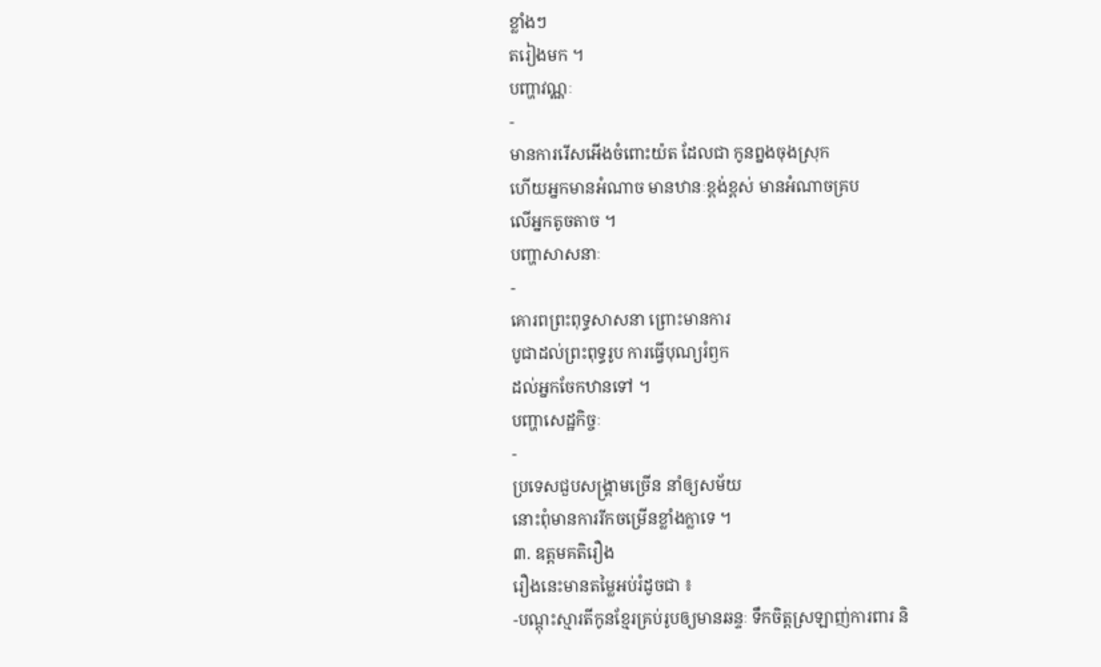ខ្លាំងៗ
តរៀងមក ។
បញ្ហាវណ្ណៈ
-
មានការរើសអើងចំពោះយ៉ត ដែលជា កូនព្នងចុងស្រុក
ហើយអ្នកមានអំណាច មានឋានៈខ្ពង់ខ្ពស់ មានអំណាចគ្រប
លើអ្នកតូចតាច ។
បញ្ហាសាសនាៈ
-
គោរពព្រះពុទ្ធសាសនា ព្រោះមានការ
បូជាដល់ព្រះពុទ្ធរូប ការធ្វើបុណ្យរំឭក
ដល់អ្នកចែកឋានទៅ ។
បញ្ហាសេដ្ឋកិច្ចៈ
-
ប្រទេសជួបសង្គ្រាមច្រើន នាំឲ្យសម័យ
នោះពុំមានការរីកចម្រើនខ្លាំងក្លាទេ ។
៣. ឧត្តមគតិរឿង
រឿងនេះមានតម្លៃអប់រំដូចជា ៖
-បណ្តុះស្មារតីកូនខ្មែរគ្រប់រូបឲ្យមានឆន្ទៈ ទឹកចិត្តស្រឡាញ់ការពារ និ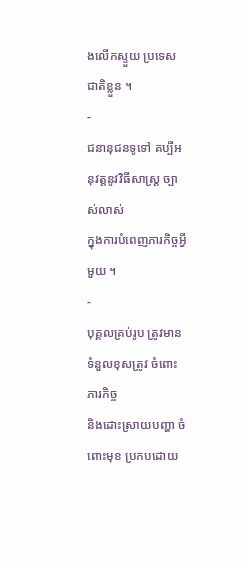ងលើកស្ទួយ ប្រទេសជាតិខ្លួន ។
-
ជនានុជនទូទៅ គប្បីអនុវត្តនូវវិធីសាស្ត្រ ច្បាស់លាស់
ក្នុងការបំពេញភារកិច្ចអ្វី មួយ ។
-
បុគ្គលគ្រប់រូប ត្រូវមានទំនួលខុសត្រូវ ចំពោះភារកិច្ច
និងដោះស្រាយបញ្ហា ចំពោះមុខ ប្រកបដោយ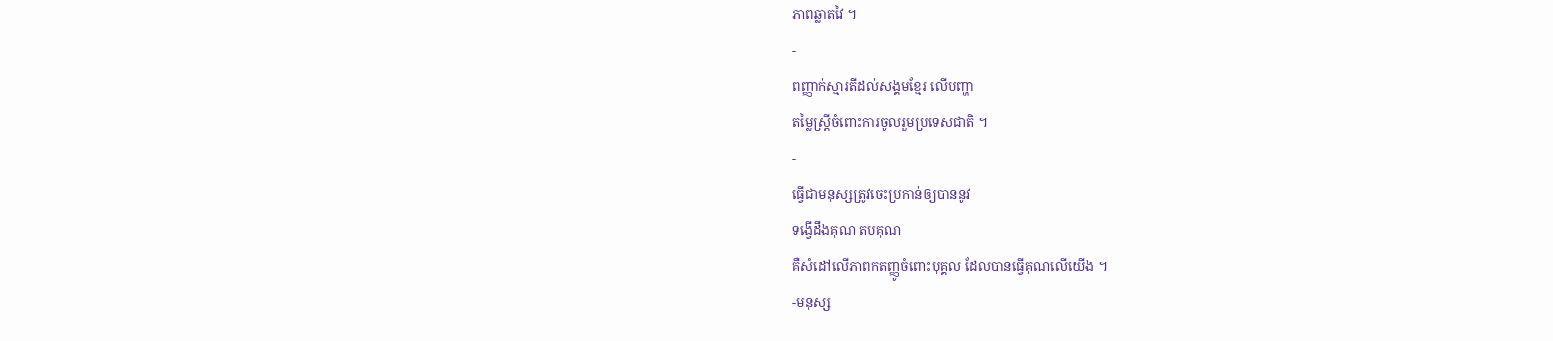ភាពឆ្លាតវៃ ។
-
ពញ្ញាក់ស្មារតីដល់សង្គមខ្មែរ លើបញ្ហា
តម្លៃស្ត្រីចំពោះការចូលរួមប្រទេសជាតិ ។
-
ធ្វើជាមនុស្សត្រូវចេះប្រកាន់ឲ្យបាននូវ
ទង្វើដឹងគុណ តបគុណ
គឺសំដៅលើភាពកតញ្ញូចំពោះបុគ្គល ដែលបានធ្វើគុណលើយើង ។
-មនុស្ស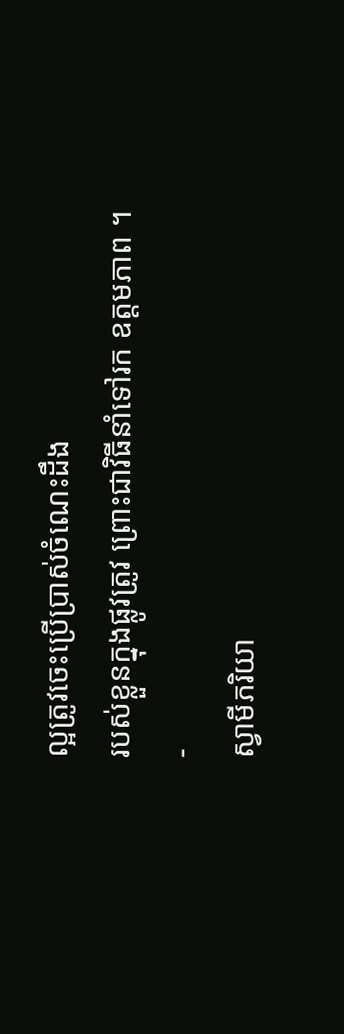ល្អត្រូវចេះប្រើប្រាស់ចំណេះដឹង
របស់ខ្លួនក្នុងផ្លូវត្រូវ ព្រោះជាវិធីនាំទៅរក ឧត្តមភាព ។
-
ស្វាមីភរិយា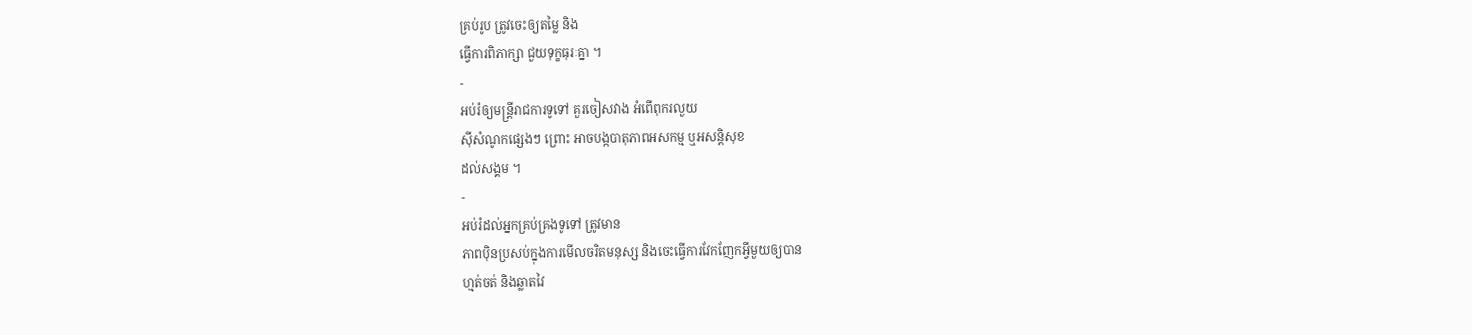គ្រប់រូប ត្រូវចេះឲ្យតម្លៃ និង
ធ្វើការពិភាក្សា ជួយទុក្ខធុរៈគ្នា ។
-
អប់រំឲ្យមន្ត្រីរាជការទូទៅ គួរចៀសវាង អំពើពុករលួយ
ស៊ីសំណូកផ្សេងៗ ព្រោះ អាចបង្កបាតុភាពអសកម្ម ឬអសន្តិសុខ
ដល់សង្គម ។
-
អប់រំដល់អ្នកគ្រប់គ្រងទូទៅ ត្រូវមាន
ភាពប៉ិនប្រសប់ក្នុងការមើលចរិតមនុស្ស និងចេះធ្វើការវែកញែកអ្វីមួយឲ្យបាន
ហ្មត់ចត់ និងឆ្លាតវៃ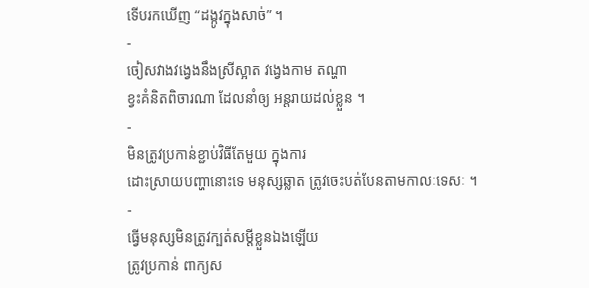ទើបរកឃើញ “ដង្កូវក្នុងសាច់” ។
-
ចៀសវាងវង្វេងនឹងស្រីស្អាត វង្វេងកាម តណ្ហា
ខ្វះគំនិតពិចារណា ដែលនាំឲ្យ អន្តរាយដល់ខ្លួន ។
-
មិនត្រូវប្រកាន់ខ្ជាប់វិធីតែមួយ ក្នុងការ
ដោះស្រាយបញ្ហានោះទេ មនុស្សឆ្លាត ត្រូវចេះបត់បែនតាមកាលៈទេសៈ ។
-
ធ្វើមនុស្សមិនត្រូវក្បត់សម្តីខ្លួនឯងឡើយ
ត្រូវប្រកាន់ ពាក្យស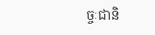ច្ចៈជានិ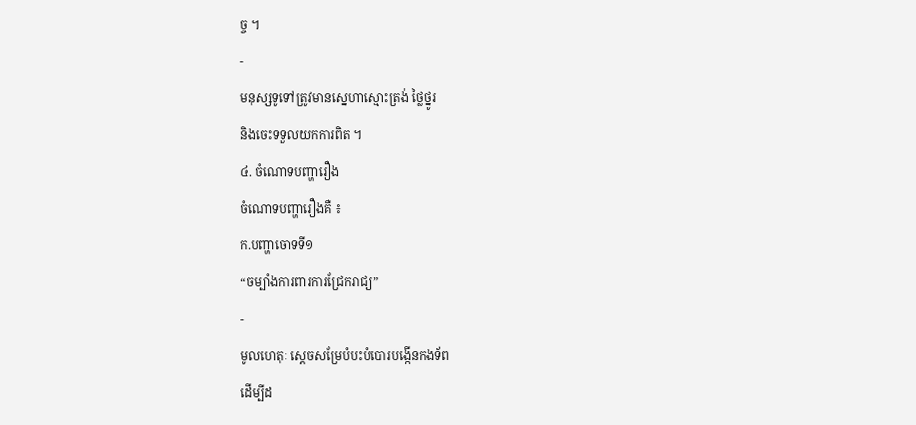ច្ច ។
-
មនុស្សទូទៅត្រូវមានស្នេហាស្មោះត្រង់ ថ្លៃថ្នូរ
និងចេះទទួលយកការពិត ។
៤. ចំណោទបញ្ហារឿង
ចំណោទបញ្ហារឿងគឺ ៖
ក.បញ្ហាចោទទី១
“ចម្បាំងការពារការជ្រែករាជ្យ”
-
មូលហេតុៈ ស្តេចសម្រែបំបះបំបោរបង្កើនកងទ័ព
ដើម្បីដ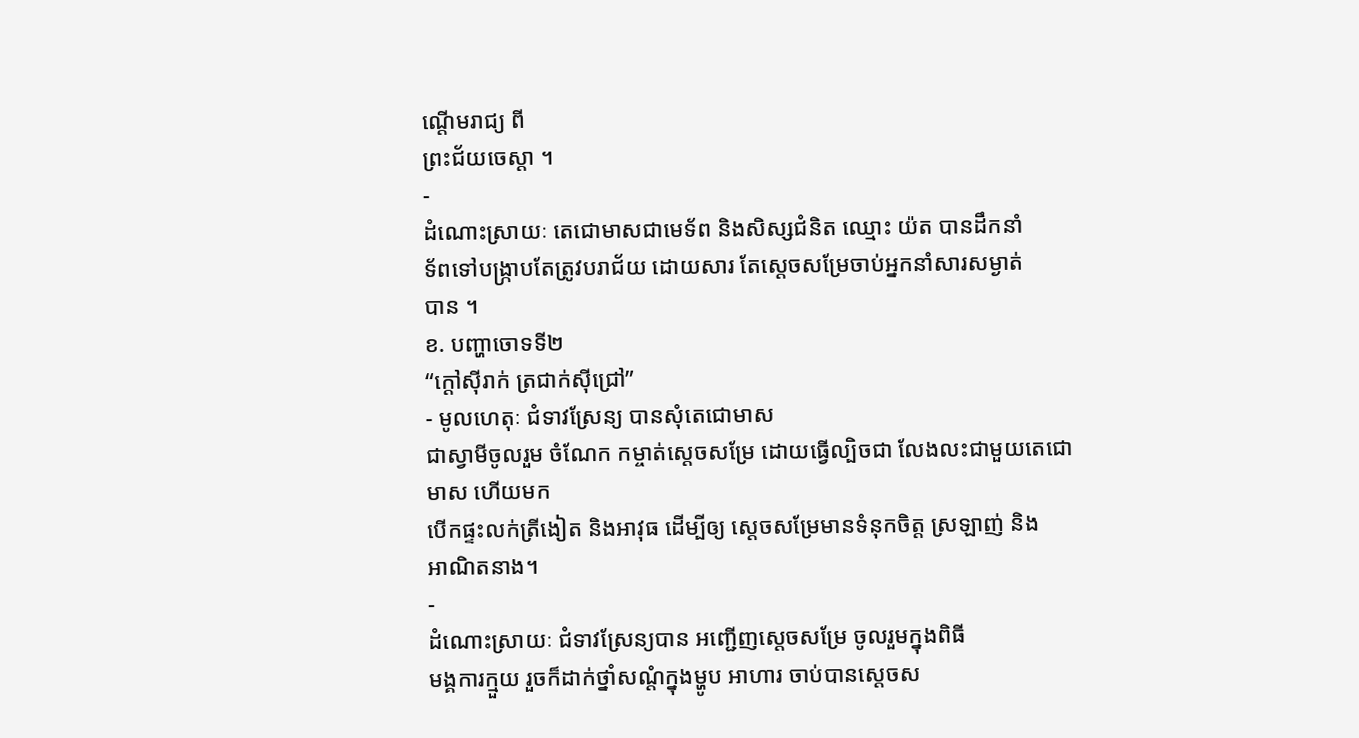ណ្តើមរាជ្យ ពី
ព្រះជ័យចេស្តា ។
-
ដំណោះស្រាយៈ តេជោមាសជាមេទ័ព និងសិស្សជំនិត ឈ្មោះ យ៉ត បានដឹកនាំ
ទ័ពទៅបង្ក្រាបតែត្រូវបរាជ័យ ដោយសារ តែស្តេចសម្រែចាប់អ្នកនាំសារសម្ងាត់
បាន ។
ខ. បញ្ហាចោទទី២
“ក្តៅស៊ីរាក់ ត្រជាក់ស៊ីជ្រៅ”
- មូលហេតុៈ ជំទាវស្រែន្យ បានសុំតេជោមាស
ជាស្វាមីចូលរួម ចំណែក កម្ចាត់ស្តេចសម្រែ ដោយធ្វើល្បិចជា លែងលះជាមួយតេជោមាស ហើយមក
បើកផ្ទះលក់ត្រីងៀត និងអាវុធ ដើម្បីឲ្យ ស្តេចសម្រែមានទំនុកចិត្ត ស្រឡាញ់ និង
អាណិតនាង។
-
ដំណោះស្រាយៈ ជំទាវស្រែន្យបាន អញ្ជើញស្តេចសម្រែ ចូលរួមក្នុងពិធី
មង្គការក្មួយ រួចក៏ដាក់ថ្នាំសណ្តំក្នុងម្ហូប អាហារ ចាប់បានស្តេចស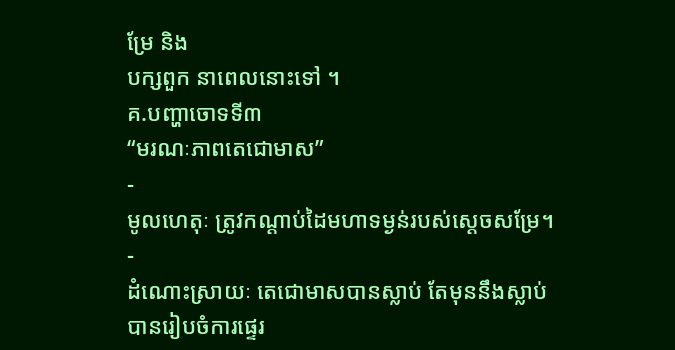ម្រែ និង
បក្សពួក នាពេលនោះទៅ ។
គ.បញ្ហាចោទទី៣
“មរណៈភាពតេជោមាស”
-
មូលហេតុៈ ត្រូវកណ្តាប់ដៃមហាទម្ងន់របស់ស្តេចសម្រែ។
-
ដំណោះស្រាយៈ តេជោមាសបានស្លាប់ តែមុននឹងស្លាប់
បានរៀបចំការផ្ទេរ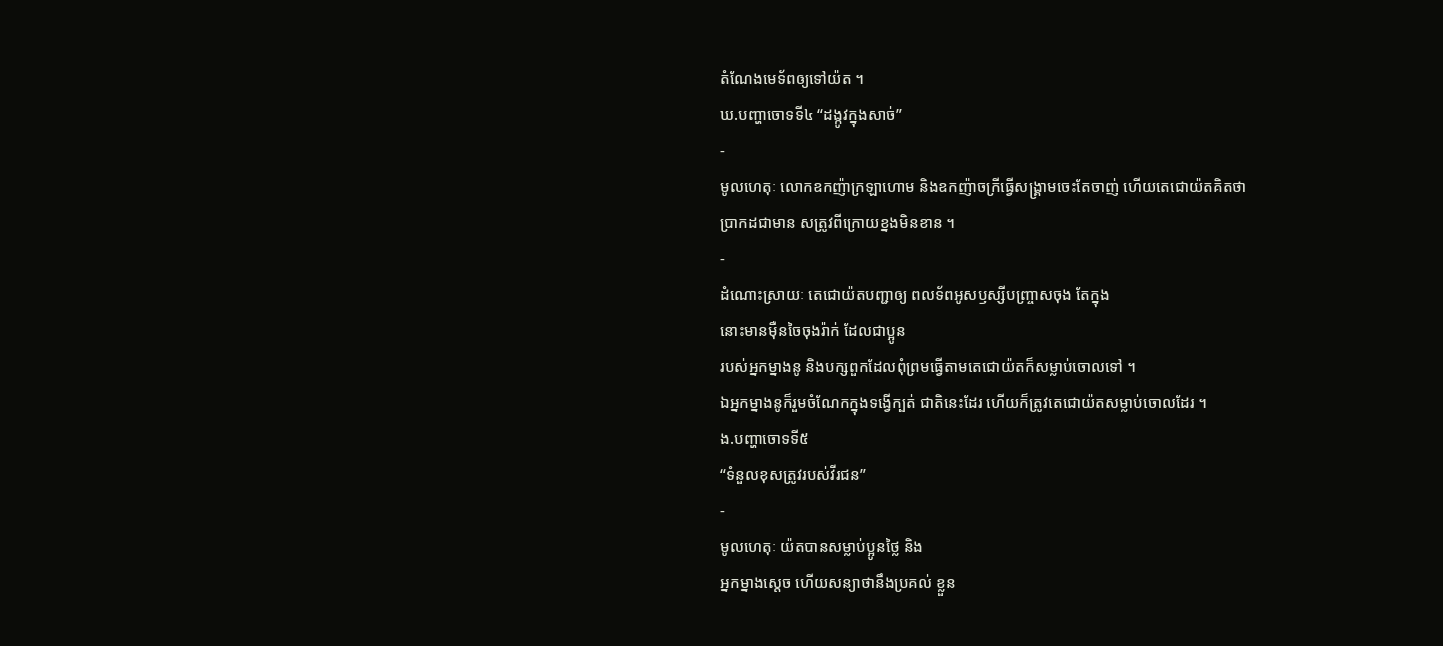តំណែងមេទ័ពឲ្យទៅយ៉ត ។
ឃ.បញ្ហាចោទទី៤ “ដង្កូវក្នុងសាច់”
-
មូលហេតុៈ លោកឧកញ៉ាក្រឡាហោម និងឧកញ៉ាចក្រីធ្វើសង្គ្រាមចេះតែចាញ់ ហើយតេជោយ៉តគិតថា
ប្រាកដជាមាន សត្រូវពីក្រោយខ្នងមិនខាន ។
-
ដំណោះស្រាយៈ តេជោយ៉តបញ្ជាឲ្យ ពលទ័ពអូសឫស្សីបញ្ច្រាសចុង តែក្នុង
នោះមានម៉ឺនចៃចុងរ៉ាក់ ដែលជាប្អូន
របស់អ្នកម្នាងនូ និងបក្សពួកដែលពុំព្រមធ្វើតាមតេជោយ៉តក៏សម្លាប់ចោលទៅ ។
ឯអ្នកម្នាងនូក៏រួមចំណែកក្នុងទង្វើក្បត់ ជាតិនេះដែរ ហើយក៏ត្រូវតេជោយ៉តសម្លាប់ចោលដែរ ។
ង.បញ្ហាចោទទី៥
“ទំនួលខុសត្រូវរបស់វីរជន”
-
មូលហេតុៈ យ៉តបានសម្លាប់ប្អូនថ្លៃ និង
អ្នកម្នាងស្តេច ហើយសន្យាថានឹងប្រគល់ ខ្លួន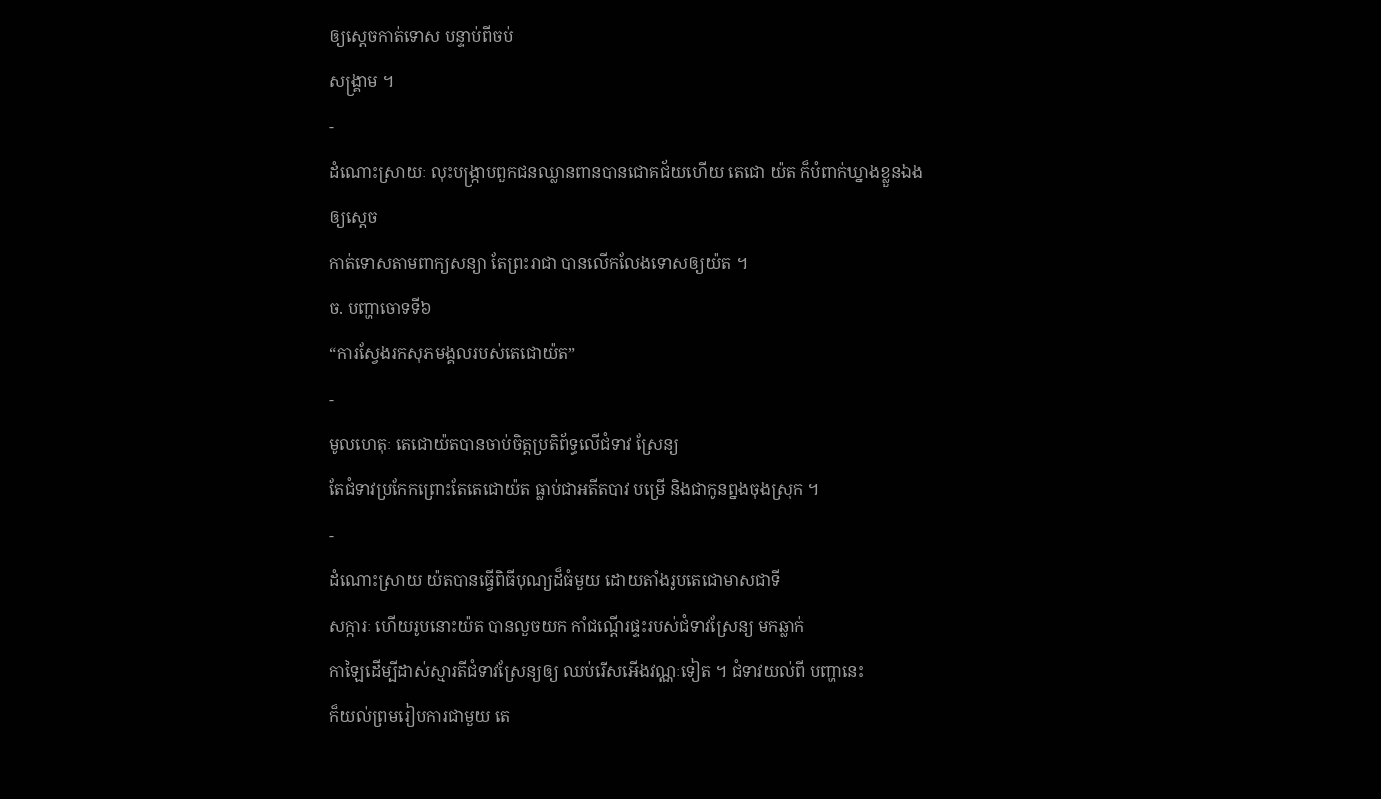ឲ្យស្តេចកាត់ទោស បន្ទាប់ពីចប់
សង្គ្រាម ។
-
ដំណោះស្រាយៈ លុះបង្ក្រាបពួកជនឈ្លានពានបានជោគជ័យហើយ តេជោ យ៉ត ក៏បំពាក់ឃ្នាងខ្លួនឯង
ឲ្យស្តេច
កាត់ទោសតាមពាក្យសន្យា តែព្រះរាជា បានលើកលែងទោសឲ្យយ៉ត ។
ច. បញ្ហាចោទទី៦
“ការស្វែងរកសុភមង្គលរបស់តេជោយ៉ត”
-
មូលហេតុៈ តេជោយ៉តបានចាប់ចិត្តប្រតិព័ទ្ធលើជំទាវ ស្រែន្យ
តែជំទាវប្រកែកព្រោះតែតេជោយ៉ត ធ្លាប់ជាអតីតបាវ បម្រើ និងជាកូនព្នងចុងស្រុក ។
-
ដំណោះស្រាយ យ៉តបានធ្វើពិធីបុណ្យដ៏ធំមួយ ដោយតាំងរូបតេជោមាសជាទី
សក្ការៈ ហើយរូបនោះយ៉ត បានលួចយក កាំជណ្តើរផ្ទះរបស់ជំទាវស្រែន្យ មកឆ្លាក់
កាឡៃដើម្បីដាស់ស្មារតីជំទាវស្រែន្យឲ្យ ឈប់រើសអើងវណ្ណៈទៀត ។ ជំទាវយល់ពី បញ្ហានេះ
ក៏យល់ព្រមរៀបការជាមួយ តេ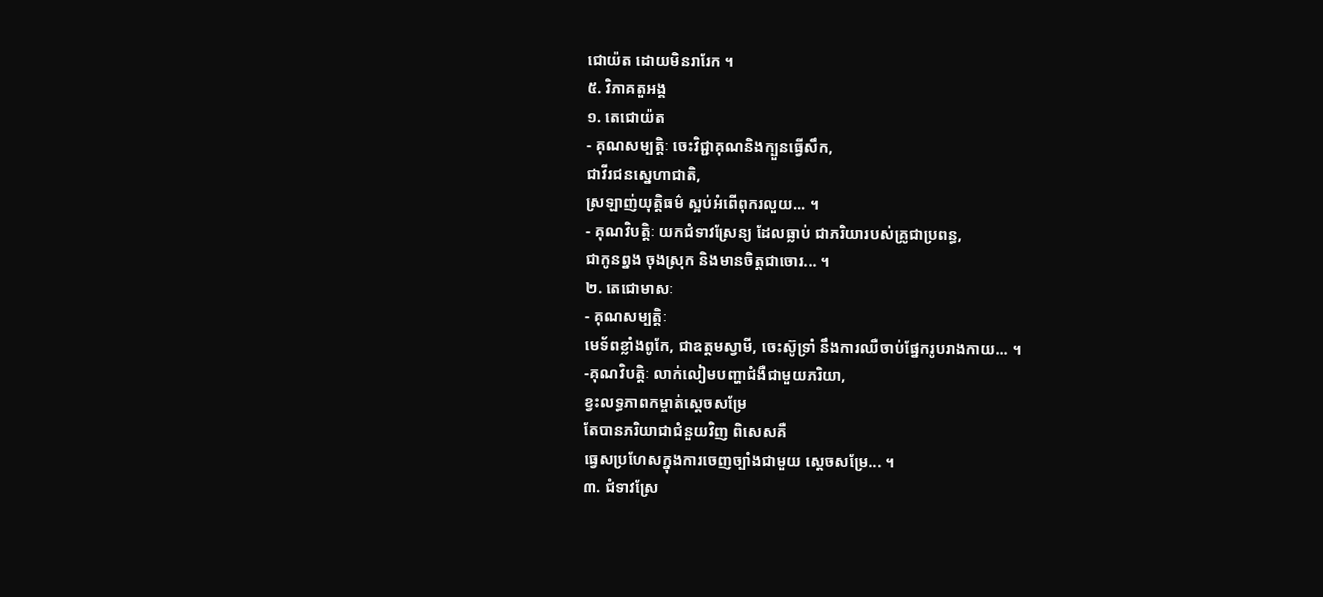ជោយ៉ត ដោយមិនរារែក ។
៥. វិភាគតួអង្គ
១. តេជោយ៉ត
- គុណសម្បត្តិៈ ចេះវិជ្ជាគុណនិងក្បួនធ្វើសឹក,
ជាវីរជនស្នេហាជាតិ,
ស្រឡាញ់យុត្តិធម៌ ស្អប់អំពើពុករលួយ... ។
- គុណវិបត្តិៈ យកជំទាវស្រែន្យ ដែលធ្លាប់ ជាភរិយារបស់គ្រូជាប្រពន្ធ,
ជាកូនព្នង ចុងស្រុក និងមានចិត្តជាចោរ... ។
២. តេជោមាសៈ
- គុណសម្បត្តិៈ
មេទ័ពខ្លាំងពូកែ, ជាឧត្តមស្វាមី, ចេះស៊ូទ្រាំ នឹងការឈឺចាប់ផ្នែករូបរាងកាយ... ។
-គុណវិបត្តិៈ លាក់លៀមបញ្ហាជំងឺជាមួយភរិយា,
ខ្វះលទ្ធភាពកម្ចាត់ស្តេចសម្រែ
តែបានភរិយាជាជំនួយវិញ ពិសេសគឺ
ធ្វេសប្រហែសក្នុងការចេញច្បាំងជាមួយ ស្តេចសម្រែ... ។
៣. ជំទាវស្រែ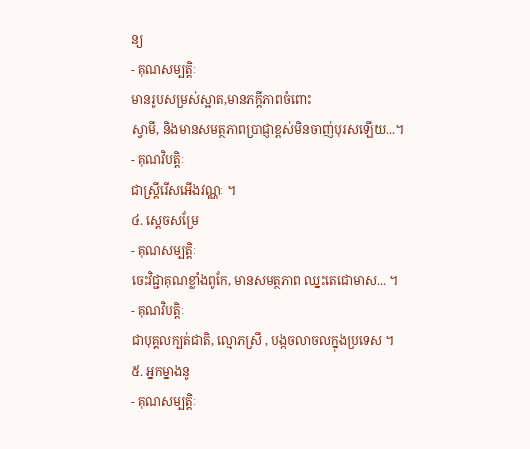ន្យ
- គុណសម្បត្តិៈ
មានរូបសម្រស់ស្អាត,មានភក្តីភាពចំពោះ
ស្វាមី, និងមានសមត្ថភាពប្រាជ្ញាខ្ពស់មិនចាញ់បុរសឡើយ...។
- គុណវិបត្តិៈ
ជាស្ត្រីរើសអើងវណ្ណៈ ។
៤. ស្តេចសម្រែ
- គុណសម្បត្តិៈ
ចេះវិជ្ជាគុណខ្លាំងពូកែ, មានសមត្ថភាព ឈ្នះតេជោមាស... ។
- គុណវិបត្តិៈ
ជាបុគ្គលក្បត់ជាតិ, ល្មោភស្រី , បង្កចលាចលក្នុងប្រទេស ។
៥. អ្នកម្នាងនូ
- គុណសម្បត្តិៈ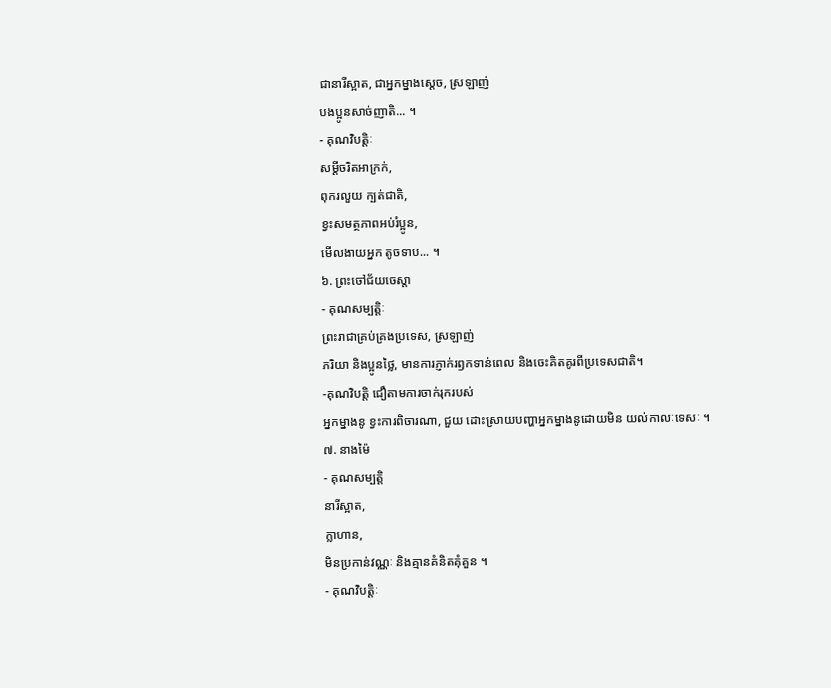ជានារីស្អាត, ជាអ្នកម្នាងស្តេច, ស្រឡាញ់
បងប្អូនសាច់ញាតិ... ។
- គុណវិបត្តិៈ
សម្តីចរិតអាក្រក់,
ពុករលួយ ក្បត់ជាតិ,
ខ្វះសមត្ថភាពអប់រំប្អូន,
មើលងាយអ្នក តូចទាប... ។
៦. ព្រះចៅជ័យចេស្តា
- គុណសម្បត្តិៈ
ព្រះរាជាគ្រប់គ្រងប្រទេស, ស្រឡាញ់
ភរិយា និងប្អូនថ្លៃ, មានការភ្ញាក់រឭកទាន់ពេល និងចេះគិតគូរពីប្រទេសជាតិ។
-គុណវិបត្តិ ជឿតាមការចាក់រុករបស់
អ្នកម្នាងនូ ខ្វះការពិចារណា, ជួយ ដោះស្រាយបញ្ហាអ្នកម្នាងនូដោយមិន យល់កាលៈទេសៈ ។
៧. នាងម៉ៃ
- គុណសម្បត្តិ
នារីស្អាត,
ក្លាហាន,
មិនប្រកាន់វណ្ណៈ និងគ្មានគំនិតគុំគួន ។
- គុណវិបត្តិៈ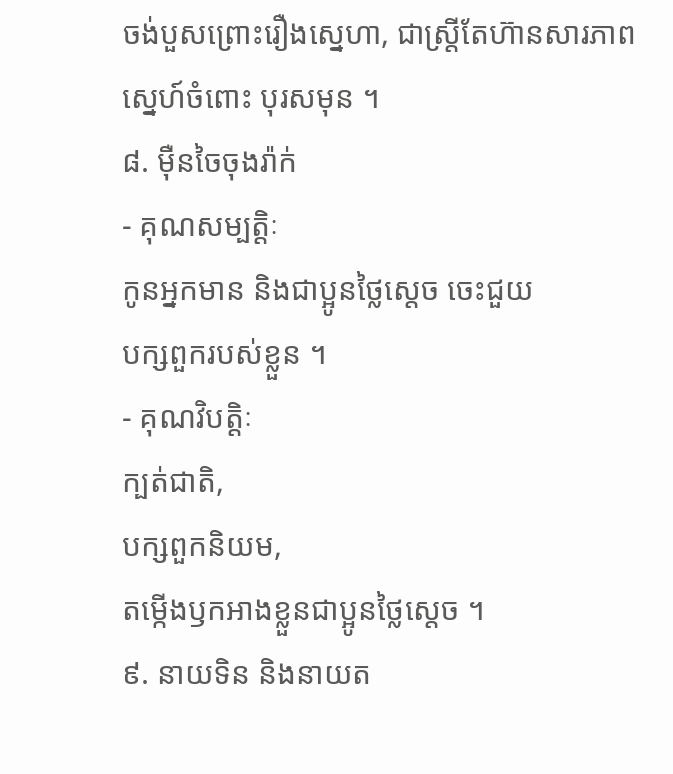ចង់បួសព្រោះរឿងស្នេហា, ជាស្ត្រីតែហ៊ានសារភាពស្នេហ៍ចំពោះ បុរសមុន ។
៨. ម៉ឺនចៃចុងរ៉ាក់
- គុណសម្បត្តិៈ
កូនអ្នកមាន និងជាប្អូនថ្លៃស្តេច ចេះជួយ
បក្សពួករបស់ខ្លួន ។
- គុណវិបត្តិៈ
ក្បត់ជាតិ,
បក្សពួកនិយម,
តម្កើងឫកអាងខ្លួនជាប្អូនថ្លៃស្តេច ។
៩. នាយទិន និងនាយត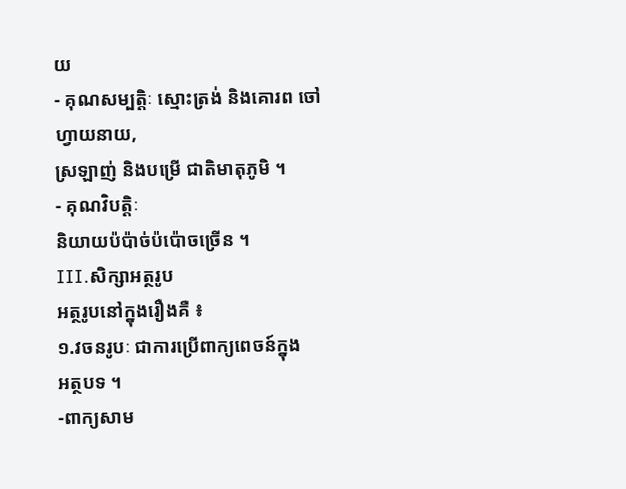យ
- គុណសម្បត្តិៈ ស្មោះត្រង់ និងគោរព ចៅហ្វាយនាយ,
ស្រឡាញ់ និងបម្រើ ជាតិមាតុភូមិ ។
- គុណវិបត្តិៈ
និយាយប៉ប៉ាច់ប៉ប៉ោចច្រើន ។
III.សិក្សាអត្ថរូប
អត្ថរូបនៅក្នុងរឿងគឺ ៖
១.វចនរូបៈ ជាការប្រើពាក្យពេចន៍ក្នុង
អត្ថបទ ។
-ពាក្យសាម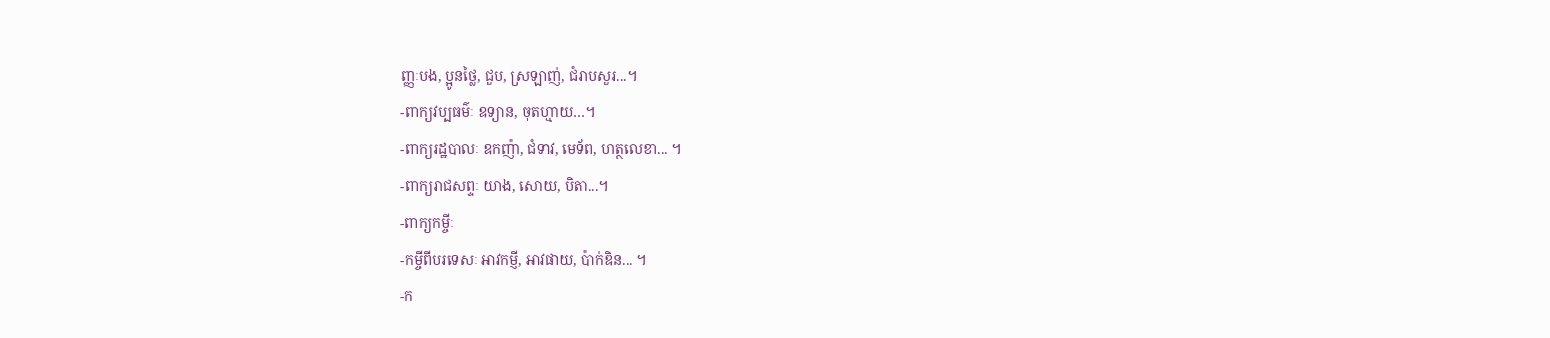ញ្ញៈបង, ប្អូនថ្លៃ, ជួប, ស្រឡាញ់, ជំរាបសួរ...។
-ពាក្យវប្បធម៌ៈ ឧទ្យាន, ចុតហ្មាយ…។
-ពាក្យរដ្ឋបាលៈ ឧកញ៉ា, ជំទាវ, មេទ័ព, ហត្ថលេខា... ។
-ពាក្យរាជសព្ទៈ យាង, សោយ, បិតា...។
-ពាក្យកម្ចីៈ
-កម្ចីពីបរទេសៈ អាវកម្ញី, អាវផាយ, ប៉ាក់ឌិន... ។
-ក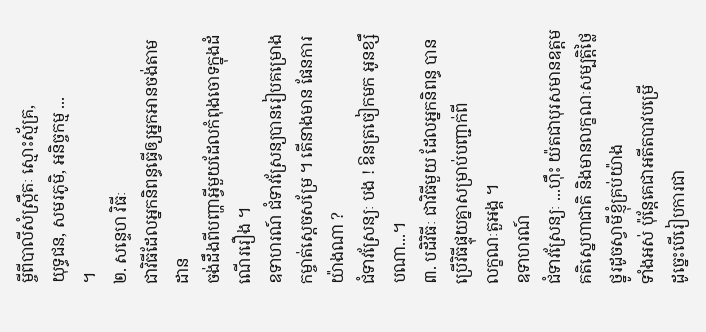ម្ចីពីបាលីសំស្ក្រឹតៈ ស្មោះស្ម័គ្រ,
យុទ្ធជន, សមរភូមិ, អនិច្ចកម្ម ...
។
២. សន្ទេហ វិធីៈ
ជាវិធីដែលអ្នកនិពន្ធធ្វើឲ្យអ្នកអានចង់តាមដាន
ចង់ដឹងពីបញ្ហាអ្វីមួយដែលកំពុងចោទក្នុងដំណើររឿង ។
ឧទាហរណ៍ ជំទាវស្រែន្យបានរៀបគម្រោងកម្ចាត់ស្តេចសម្រែ ។ តើនាងមាន ផែនការយ៉ាងណា ?
ជំទាវស្រែន្យៈ បង ! ឱនត្រចៀកមក អូនខ្សឹបណា...។
៣. បដិវិធីៈ ជាវិធីមួយ ដែលអ្នកនិពន្ធ បានប្រើវិធីផ្ទុយគ្នាសម្រាប់បញ្ជាក់ពី
លក្ខណៈតួអង្គ ។
ឧទាហរណ៍
ជំទាវស្រែន្យៈ ...ហ៊ឹះ យ៉តជាបុរសមានឧត្តមគតិស្នេហាជាតិ និងមានលក្ខណៈសម្បត្តិថ្លៃថ្នូរដូចស្វាមីខ្ញុំគ្រប់យ៉ាង
ទាំងអស់ ប៉ុន្តែគេជាអតីតបាវបម្រើ
ដូច្នេះបើរៀបការជា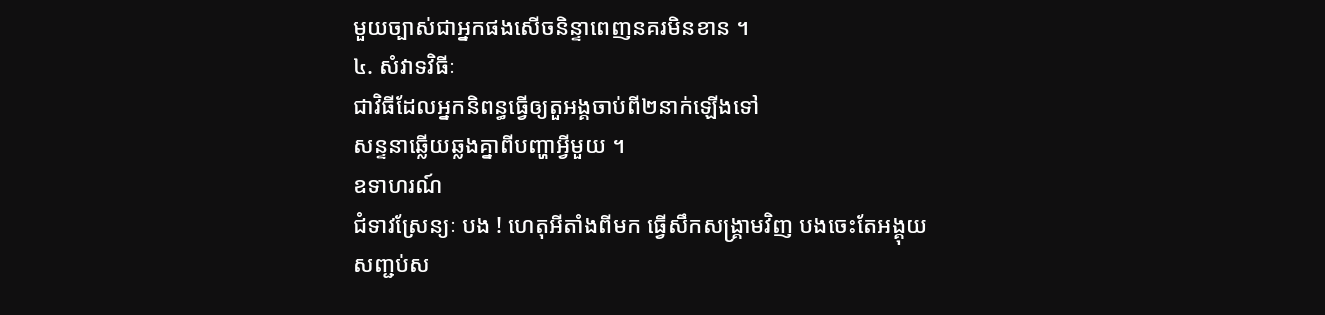មួយច្បាស់ជាអ្នកផងសើចនិន្ទាពេញនគរមិនខាន ។
៤. សំវាទវិធីៈ
ជាវិធីដែលអ្នកនិពន្ធធ្វើឲ្យតួអង្គចាប់ពី២នាក់ឡើងទៅ
សន្ទនាឆ្លើយឆ្លងគ្នាពីបញ្ហាអ្វីមួយ ។
ឧទាហរណ៍
ជំទាវស្រែន្យៈ បង ! ហេតុអីតាំងពីមក ធ្វើសឹកសង្គ្រាមវិញ បងចេះតែអង្គុយ
សញ្ជប់ស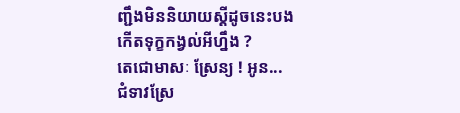ញ្ជឹងមិននិយាយស្តីដូចនេះបង
កើតទុក្ខកង្វល់អីហ្នឹង ?
តេជោមាសៈ ស្រែន្យ ! អូន...
ជំទាវស្រែ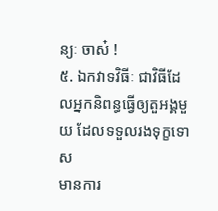ន្យៈ ចាស៎ !
៥. ឯកវាទវិធីៈ ជាវិធីដែលអ្នកនិពន្ធធ្វើឲ្យតួអង្គមួយ ដែលទទួលរងទុក្ខទោស
មានការ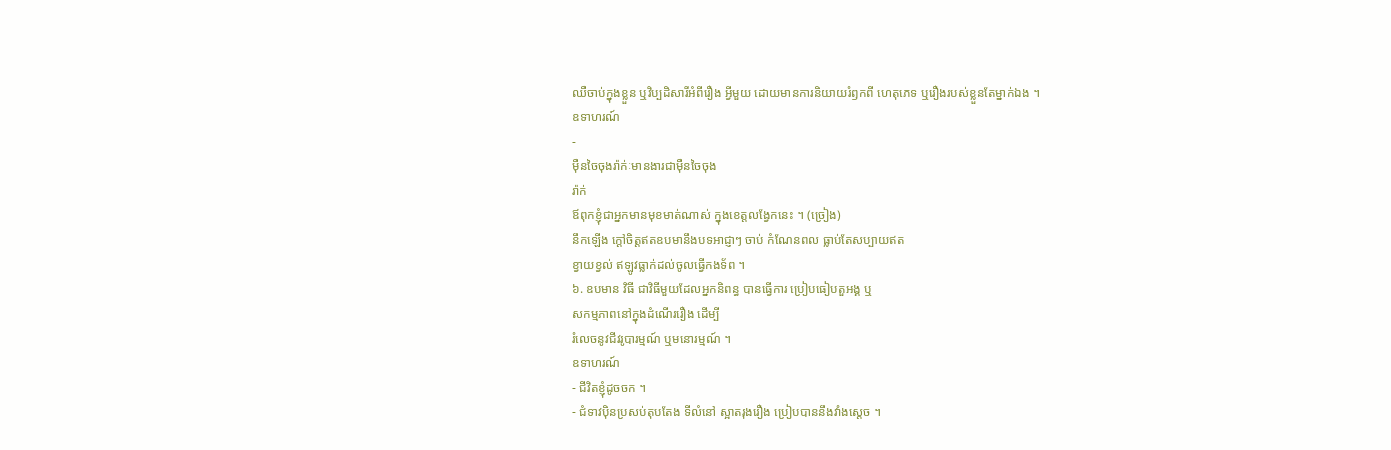ឈឺចាប់ក្នុងខ្លួន ឬវិប្បដិសារីអំពីរឿង អ្វីមួយ ដោយមានការនិយាយរំឭកពី ហេតុភេទ ឬរឿងរបស់ខ្លួនតែម្នាក់ឯង ។
ឧទាហរណ៍
-
ម៉ឺនចៃចុងរ៉ាក់ៈមានងារជាម៉ឺនចៃចុង
រ៉ាក់
ឪពុកខ្ញុំជាអ្នកមានមុខមាត់ណាស់ ក្នុងខេត្តលង្វែកនេះ ។ (ច្រៀង)
នឹកឡើង ក្តៅចិត្តឥតឧបមានឹងបទអាជ្ញាៗ ចាប់ កំណែនពល ធ្លាប់តែសប្បាយឥត
ខ្វាយខ្វល់ ឥឡូវធ្លាក់ដល់ចូលធ្វើកងទ័ព ។
៦. ឧបមាន វិធី ជាវិធីមួយដែលអ្នកនិពន្ធ បានធ្វើការ ប្រៀបធៀបតួអង្គ ឬ
សកម្មភាពនៅក្នុងដំណើររឿង ដើម្បី
រំលេចនូវជីវរូបារម្មណ៍ ឬមនោរម្មណ៍ ។
ឧទាហរណ៍
- ជីវិតខ្ញុំដូចចក ។
- ជំទាវប៉ិនប្រសប់តុបតែង ទីលំនៅ ស្អាតរុងរឿង ប្រៀបបាននឹងវាំងស្តេច ។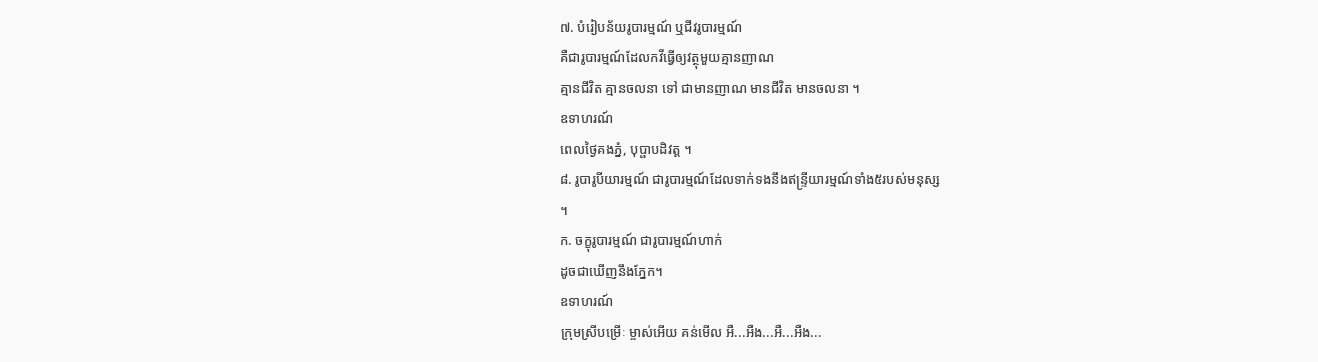៧. បំរៀបន័យរូបារម្មណ៍ ឬជីវរូបារម្មណ៍
គឺជារូបារម្មណ៍ដែលកវីធ្វើឲ្យវត្ថុមួយគ្មានញាណ
គ្មានជីវិត គ្មានចលនា ទៅ ជាមានញាណ មានជីវិត មានចលនា ។
ឧទាហរណ៍
ពេលថ្ងៃគងភ្នំ, បុប្ផាបដិវត្ត ។
៨. រូបារូបីយារម្មណ៍ ជារូបារម្មណ៍ដែលទាក់ទងនឹងឥន្ទ្រីយារម្មណ៍ទាំង៥របស់មនុស្ស
។
ក. ចក្ខុរូបារម្មណ៍ ជារូបារម្មណ៍ហាក់
ដូចជាឃើញនឹងភ្នែក។
ឧទាហរណ៍
ក្រុមស្រីបម្រើៈ ម្ចាស់អើយ គន់មើល អឺ...អឺង...អឺ...អឺង...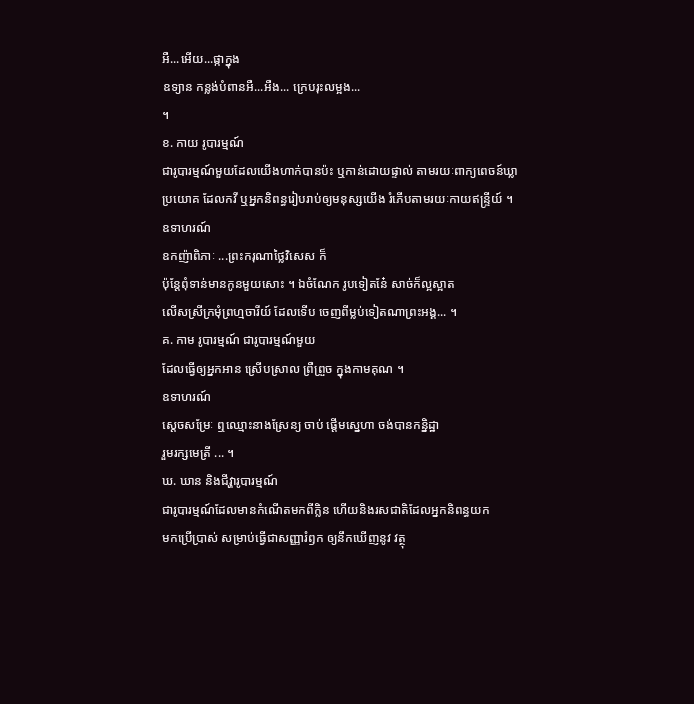អឺ...អើយ...ផ្កាក្នុង
ឧទ្យាន កន្លង់បំពានអឺ...អឺង... ក្រេបរុះលម្អង...
។
ខ. កាយ រូបារម្មណ៍
ជារូបារម្មណ៍មួយដែលយើងហាក់បានប៉ះ ឬកាន់ដោយផ្ទាល់ តាមរយៈពាក្យពេចន៍ឃ្លា
ប្រយោគ ដែលកវី ឬអ្នកនិពន្ធរៀបរាប់ឲ្យមនុស្សយើង រំភើបតាមរយៈកាយឥន្ទ្រីយ៍ ។
ឧទាហរណ៍
ឧកញ៉ាពិភាៈ ...ព្រះករុណាថ្លៃវិសេស ក៏
ប៉ុន្តែពុំទាន់មានកូនមួយសោះ ។ ឯចំណែក រូបទៀតនែ៎ សាច់ក៏ល្អស្អាត
លើសស្រីក្រមុំព្រហ្មចារីយ៍ ដែលទើប ចេញពីម្លប់ទៀតណាព្រះអង្គ... ។
គ. កាម រូបារម្មណ៍ ជារូបារម្មណ៍មួយ
ដែលធ្វើឲ្យអ្នកអាន ស្រើបស្រាល ព្រឺព្រួច ក្នុងកាមគុណ ។
ឧទាហរណ៍
ស្តេចសម្រែៈ ឮឈ្មោះនាងស្រែន្យ ចាប់ ផ្តើមស្នេហា ចង់បានកន្និដ្ឋា
រួមរក្សមេត្រី ... ។
ឃ. ឃាន និងជីវ្ហារូបារម្មណ៍
ជារូបារម្មណ៍ដែលមានកំណើតមកពីក្លិន ហើយនិងរសជាតិដែលអ្នកនិពន្ធយក
មកប្រើប្រាស់ សម្រាប់ធ្វើជាសញ្ញារំឭក ឲ្យនឹកឃើញនូវ វត្ថុ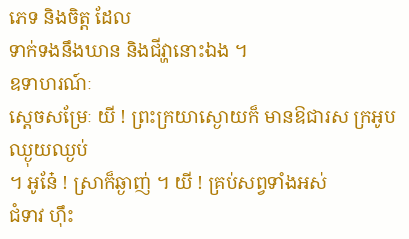ភេទ និងចិត្ត ដែល
ទាក់ទងនឹងឃាន និងជីវ្ហានោះឯង ។
ឧទាហរណ៍ៈ
ស្តេចសម្រែៈ យី ! ព្រះក្រយាស្ងោយក៏ មានឱជារស ក្រអូបឈ្ងុយឈ្ងប់
។ អូនែ៎ ! ស្រាក៏ឆ្ងាញ់ ។ យី ! គ្រប់សព្វទាំងអស់
ជំទាវ ហ៊ឹះ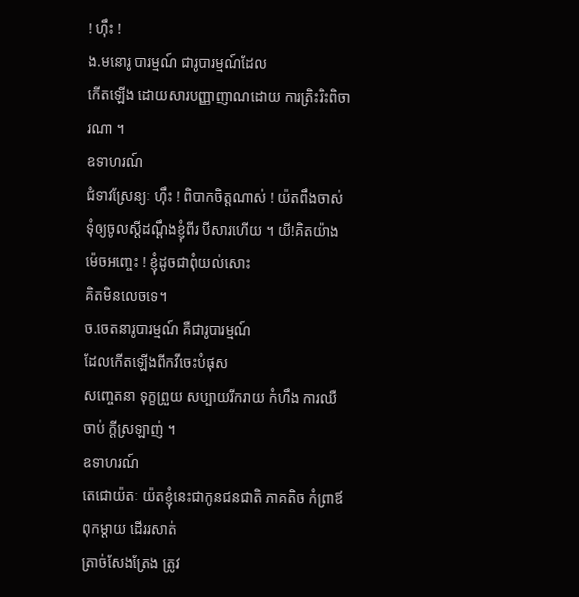! ហ៊ឹះ !
ង.មនោរូ បារម្មណ៍ ជារូបារម្មណ៍ដែល
កើតឡើង ដោយសារបញ្ញាញាណដោយ ការត្រិះរិះពិចារណា ។
ឧទាហរណ៍
ជំទាវស្រែន្យៈ ហ៊ឹះ ! ពិបាកចិត្តណាស់ ! យ៉តពឹងចាស់ទុំឲ្យចូលស្តីដណ្តឹងខ្ញុំពីរ បីសារហើយ ។ យី!គិតយ៉ាងម៉េចអញ្ចេះ ! ខ្ញុំដូចជាពុំយល់សោះ
គិតមិនលេចទេ។
ច.ចេតនារូបារម្មណ៍ គឺជារូបារម្មណ៍
ដែលកើតឡើងពីកវីចេះបំផុស
សញ្ចេតនា ទុក្ខព្រួយ សប្បាយរីករាយ កំហឹង ការឈឺចាប់ ក្តីស្រឡាញ់ ។
ឧទាហរណ៍
តេជោយ៉តៈ យ៉តខ្ញុំនេះជាកូនជនជាតិ ភាគតិច កំព្រាឪពុកម្តាយ ដើររសាត់
ត្រាច់សែងត្រែង ត្រូវ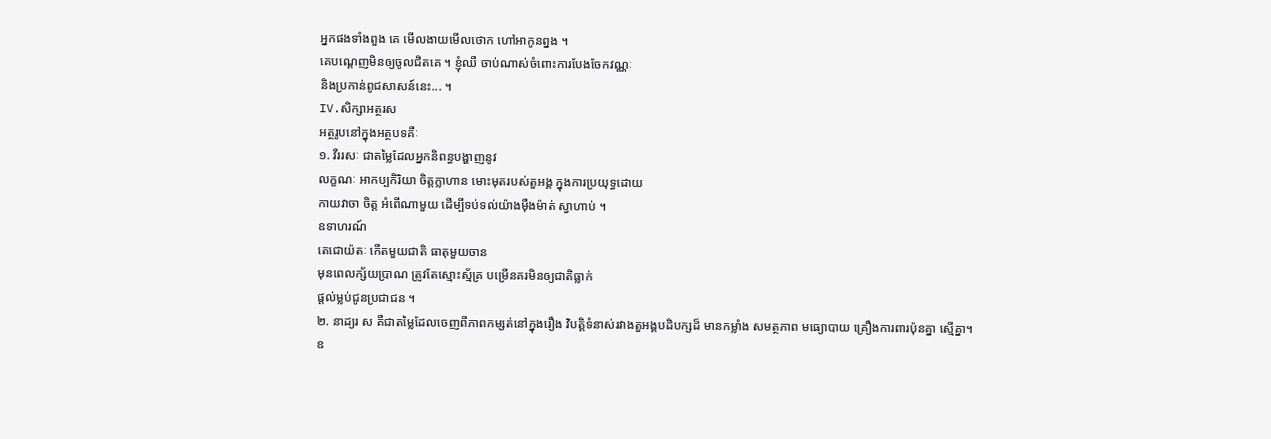អ្នកផងទាំងពួង គេ មើលងាយមើលថោក ហៅអាកូនព្នង ។
គេបណ្តេញមិនឲ្យចូលជិតគេ ។ ខ្ញុំឈឺ ចាប់ណាស់ចំពោះការបែងចែកវណ្ណៈ
និងប្រកាន់ពូជសាសន៍នេះ... ។
IV.សិក្សាអត្ថរស
អត្ថរូបនៅក្នុងអត្ថបទគឺៈ
១. វីររសៈ ជាតម្លៃដែលអ្នកនិពន្ធបង្ហាញនូវ
លក្ខណៈ អាកប្បកិរិយា ចិត្តក្លាហាន មោះមុតរបស់តួអង្គ ក្នុងការប្រយុទ្ធដោយ
កាយវាចា ចិត្ត អំពើណាមួយ ដើម្បីទប់ទល់យ៉ាងម៉ឺងម៉ាត់ ស្វាហាប់ ។
ឧទាហរណ៍
តេជោយ៉តៈ កើតមួយជាតិ ធាតុមួយចាន
មុនពេលក្ស័យប្រាណ ត្រូវតែស្មោះស្ម័គ្រ បម្រើនគរមិនឲ្យជាតិធ្លាក់
ផ្តល់ម្លប់ជូនប្រជាជន ។
២. នាដ្យរ ស គឺជាតម្លៃដែលចេញពីភាពកម្សត់នៅក្នុងរឿង វិបត្តិទំនាស់រវាងតួអង្គបដិបក្សដ៏ មានកម្លាំង សមត្ថភាព មធ្យោបាយ គ្រឿងការពារប៉ុនគ្នា ស្មើគ្នា។
ឧ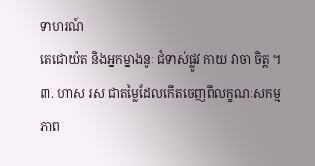ទាហរណ៍
តេជោយ៉ត និងអ្នកម្នាងនូៈ ជំទាស់ផ្លូវ កាយ វាចា ចិត្ត ។
៣. ហាស រស ជាតម្លៃដែលកើតចេញពីលក្ខណៈសកម្មភាព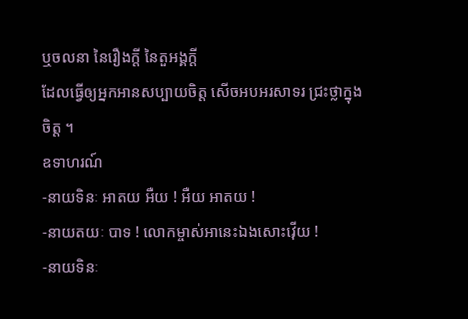ឬចលនា នៃរឿងក្តី នៃតួអង្គក្តី
ដែលធ្វើឲ្យអ្នកអានសប្បាយចិត្ត សើចអបអរសាទរ ជ្រះថ្លាក្នុងចិត្ត ។
ឧទាហរណ៍
-នាយទិនៈ អាតយ អឺយ ! អឺយ អាតយ !
-នាយតយៈ បាទ ! លោកម្ចាស់អានេះឯងសោះវ៉ើយ !
-នាយទិនៈ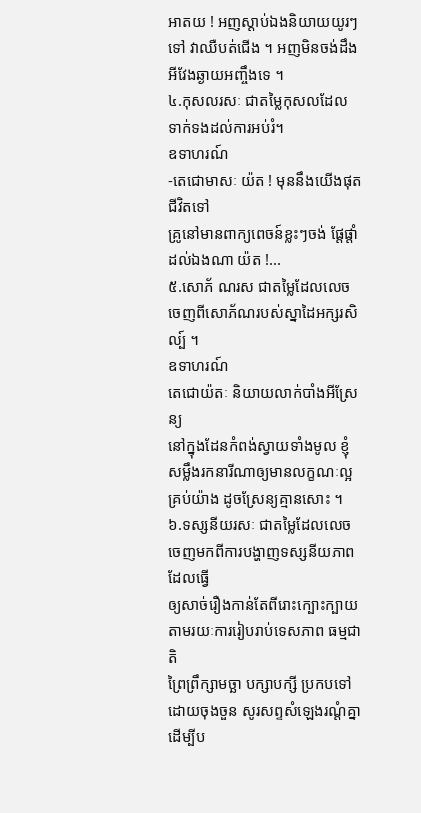អាតយ ! អញស្តាប់ឯងនិយាយយូរៗទៅ វាឈឺបត់ជើង ។ អញមិនចង់ដឹងអីវែងឆ្ងាយអញ្ចឹងទេ ។
៤.កុសលរសៈ ជាតម្លៃកុសលដែល
ទាក់ទងដល់ការអប់រំ។
ឧទាហរណ៍
-តេជោមាសៈ យ៉ត ! មុននឹងយើងផុត ជីវិតទៅ
គ្រូនៅមានពាក្យពេចន៍ខ្លះៗចង់ ផ្តែផ្តាំដល់ឯងណា យ៉ត !...
៥.សោភ័ ណរស ជាតម្លៃដែលលេចចេញពីសោភ័ណរបស់ស្នាដៃអក្សរសិល្ប៍ ។
ឧទាហរណ៍
តេជោយ៉តៈ និយាយលាក់បាំងអីស្រែន្យ
នៅក្នុងដែនកំពង់ស្វាយទាំងមូល ខ្ញុំ
សម្លឹងរកនារីណាឲ្យមានលក្ខណៈល្អ គ្រប់យ៉ាង ដូចស្រែន្យគ្មានសោះ ។
៦.ទស្សនីយរសៈ ជាតម្លៃដែលលេចចេញមកពីការបង្ហាញទស្សនីយភាព ដែលធ្វើ
ឲ្យសាច់រឿងកាន់តែពីរោះក្បោះក្បាយ តាមរយៈការរៀបរាប់ទេសភាព ធម្មជាតិ
ព្រៃព្រឹក្សាមច្ឆា បក្សាបក្សី ប្រកបទៅ ដោយចុងចួន សូរសព្ទសំឡេងរណ្តំគ្នា
ដើម្បីប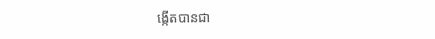ង្កើតបានជា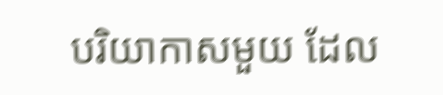បរិយាកាសមួយ ដែល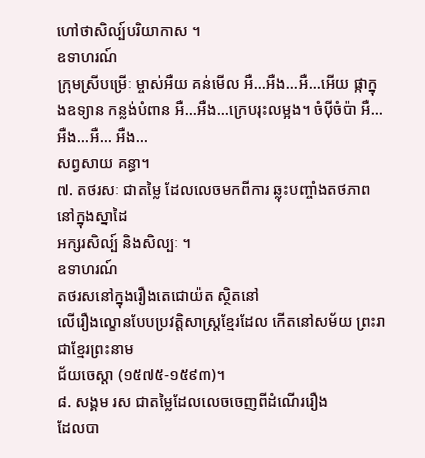ហៅថាសិល្ប៍បរិយាកាស ។
ឧទាហរណ៍
ក្រុមស្រីបម្រើៈ ម្ចាស់អឺយ គន់មើល អឺ...អឺង...អឺ...អើយ ផ្កាក្នុងឧទ្យាន កន្លង់បំពាន អឺ...អឺង...ក្រេបរុះលម្អង។ ចំប៉ីចំប៉ា អឺ...អឺង...អឺ... អឺង...
សព្វសាយ គន្ធា។
៧. តថរសៈ ជាតម្លៃ ដែលលេចមកពីការ ឆ្លុះបញ្ចាំងតថភាពនៅក្នុងស្នាដៃ
អក្សរសិល្ប៍ និងសិល្បៈ ។
ឧទាហរណ៍
តថរសនៅក្នុងរឿងតេជោយ៉ត ស្ថិតនៅ
លើរឿងល្ខោនបែបប្រវត្តិសាស្ត្រខ្មែរដែល កើតនៅសម័យ ព្រះរាជាខ្មែរព្រះនាម
ជ័យចេស្តា (១៥៧៥-១៥៩៣)។
៨. សង្គម រស ជាតម្លៃដែលលេចចេញពីដំណើររឿង
ដែលបា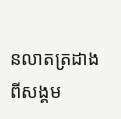នលាតត្រដាងពីសង្គម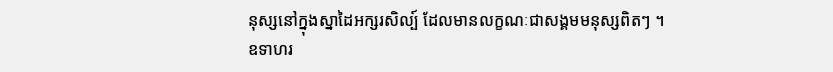នុស្សនៅក្នុងស្នាដៃអក្សរសិល្ប៍ ដែលមានលក្ខណៈជាសង្គមមនុស្សពិតៗ ។
ឧទាហរ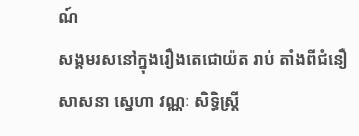ណ៍
សង្គមរសនៅក្នុងរឿងតេជោយ៉ត រាប់ តាំងពីជំនឿ សាសនា ស្នេហា វណ្ណៈ សិទ្ធិស្ត្រី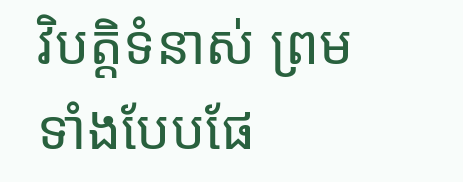វិបត្តិទំនាស់ ព្រមទាំងបែបផែ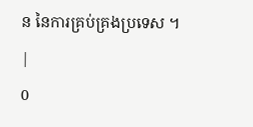ន នៃការគ្រប់គ្រងប្រទេស ។
|
0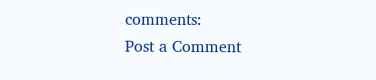comments:
Post a Comment